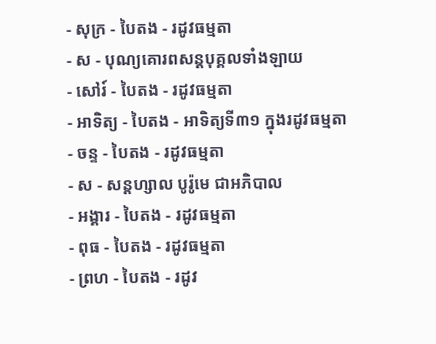- សុក្រ - បៃតង - រដូវធម្មតា
- ស - បុណ្យគោរពសន្ដបុគ្គលទាំងឡាយ
- សៅរ៍ - បៃតង - រដូវធម្មតា
- អាទិត្យ - បៃតង - អាទិត្យទី៣១ ក្នុងរដូវធម្មតា
- ចន្ទ - បៃតង - រដូវធម្មតា
- ស - សន្ដហ្សាល បូរ៉ូមេ ជាអភិបាល
- អង្គារ - បៃតង - រដូវធម្មតា
- ពុធ - បៃតង - រដូវធម្មតា
- ព្រហ - បៃតង - រដូវ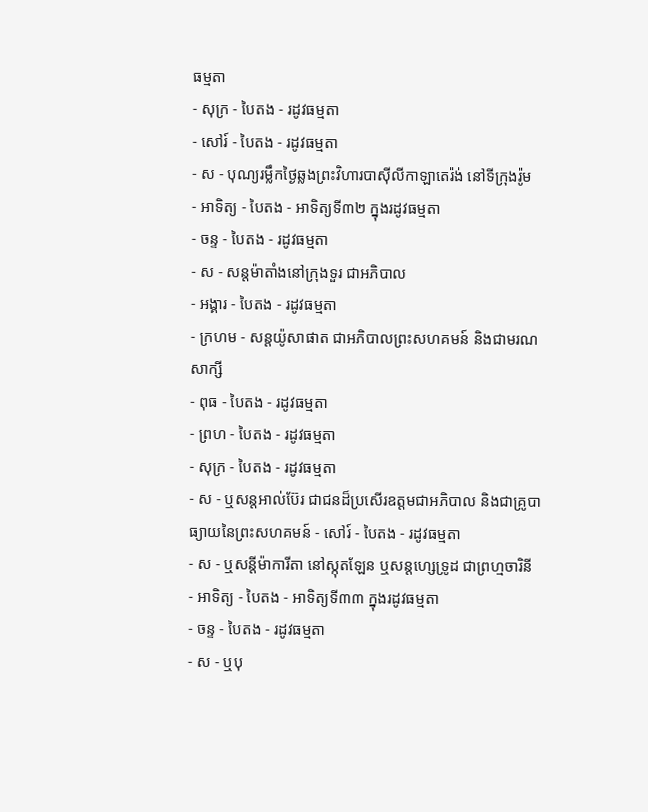ធម្មតា
- សុក្រ - បៃតង - រដូវធម្មតា
- សៅរ៍ - បៃតង - រដូវធម្មតា
- ស - បុណ្យរម្លឹកថ្ងៃឆ្លងព្រះវិហារបាស៊ីលីកាឡាតេរ៉ង់ នៅទីក្រុងរ៉ូម
- អាទិត្យ - បៃតង - អាទិត្យទី៣២ ក្នុងរដូវធម្មតា
- ចន្ទ - បៃតង - រដូវធម្មតា
- ស - សន្ដម៉ាតាំងនៅក្រុងទួរ ជាអភិបាល
- អង្គារ - បៃតង - រដូវធម្មតា
- ក្រហម - សន្ដយ៉ូសាផាត ជាអភិបាលព្រះសហគមន៍ និងជាមរណសាក្សី
- ពុធ - បៃតង - រដូវធម្មតា
- ព្រហ - បៃតង - រដូវធម្មតា
- សុក្រ - បៃតង - រដូវធម្មតា
- ស - ឬសន្ដអាល់ប៊ែរ ជាជនដ៏ប្រសើរឧត្ដមជាអភិបាល និងជាគ្រូបាធ្យាយនៃព្រះសហគមន៍ - សៅរ៍ - បៃតង - រដូវធម្មតា
- ស - ឬសន្ដីម៉ាការីតា នៅស្កុតឡែន ឬសន្ដហ្សេទ្រូដ ជាព្រហ្មចារិនី
- អាទិត្យ - បៃតង - អាទិត្យទី៣៣ ក្នុងរដូវធម្មតា
- ចន្ទ - បៃតង - រដូវធម្មតា
- ស - ឬបុ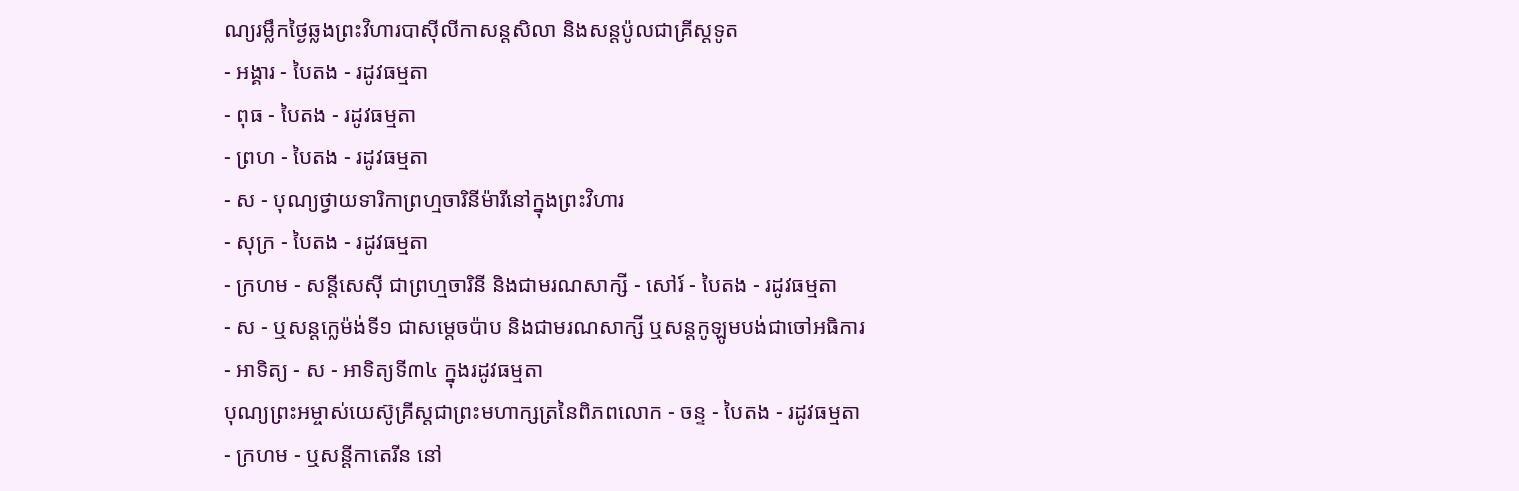ណ្យរម្លឹកថ្ងៃឆ្លងព្រះវិហារបាស៊ីលីកាសន្ដសិលា និងសន្ដប៉ូលជាគ្រីស្ដទូត
- អង្គារ - បៃតង - រដូវធម្មតា
- ពុធ - បៃតង - រដូវធម្មតា
- ព្រហ - បៃតង - រដូវធម្មតា
- ស - បុណ្យថ្វាយទារិកាព្រហ្មចារិនីម៉ារីនៅក្នុងព្រះវិហារ
- សុក្រ - បៃតង - រដូវធម្មតា
- ក្រហម - សន្ដីសេស៊ី ជាព្រហ្មចារិនី និងជាមរណសាក្សី - សៅរ៍ - បៃតង - រដូវធម្មតា
- ស - ឬសន្ដក្លេម៉ង់ទី១ ជាសម្ដេចប៉ាប និងជាមរណសាក្សី ឬសន្ដកូឡូមបង់ជាចៅអធិការ
- អាទិត្យ - ស - អាទិត្យទី៣៤ ក្នុងរដូវធម្មតា
បុណ្យព្រះអម្ចាស់យេស៊ូគ្រីស្ដជាព្រះមហាក្សត្រនៃពិភពលោក - ចន្ទ - បៃតង - រដូវធម្មតា
- ក្រហម - ឬសន្ដីកាតេរីន នៅ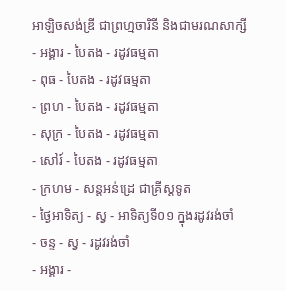អាឡិចសង់ឌ្រី ជាព្រហ្មចារិនី និងជាមរណសាក្សី
- អង្គារ - បៃតង - រដូវធម្មតា
- ពុធ - បៃតង - រដូវធម្មតា
- ព្រហ - បៃតង - រដូវធម្មតា
- សុក្រ - បៃតង - រដូវធម្មតា
- សៅរ៍ - បៃតង - រដូវធម្មតា
- ក្រហម - សន្ដអន់ដ្រេ ជាគ្រីស្ដទូត
- ថ្ងៃអាទិត្យ - ស្វ - អាទិត្យទី០១ ក្នុងរដូវរង់ចាំ
- ចន្ទ - ស្វ - រដូវរង់ចាំ
- អង្គារ -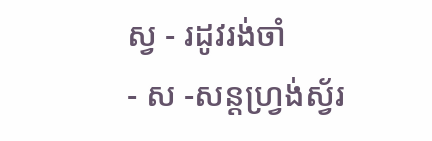ស្វ - រដូវរង់ចាំ
- ស -សន្ដហ្វ្រង់ស្វ័រ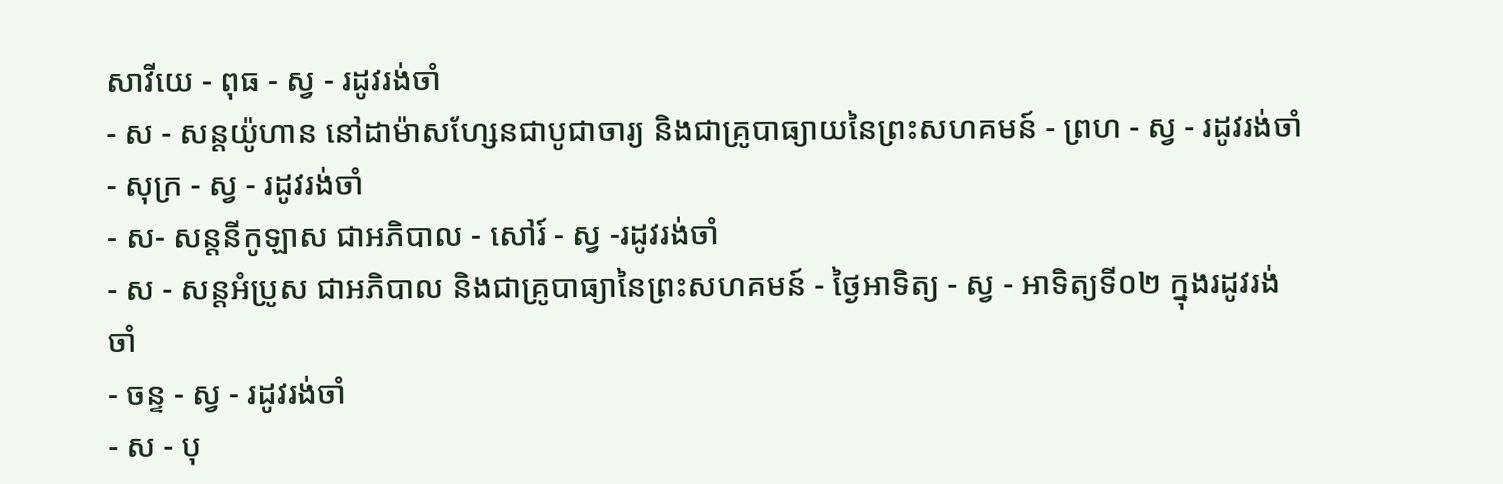សាវីយេ - ពុធ - ស្វ - រដូវរង់ចាំ
- ស - សន្ដយ៉ូហាន នៅដាម៉ាសហ្សែនជាបូជាចារ្យ និងជាគ្រូបាធ្យាយនៃព្រះសហគមន៍ - ព្រហ - ស្វ - រដូវរង់ចាំ
- សុក្រ - ស្វ - រដូវរង់ចាំ
- ស- សន្ដនីកូឡាស ជាអភិបាល - សៅរ៍ - ស្វ -រដូវរង់ចាំ
- ស - សន្ដអំប្រូស ជាអភិបាល និងជាគ្រូបាធ្យានៃព្រះសហគមន៍ - ថ្ងៃអាទិត្យ - ស្វ - អាទិត្យទី០២ ក្នុងរដូវរង់ចាំ
- ចន្ទ - ស្វ - រដូវរង់ចាំ
- ស - បុ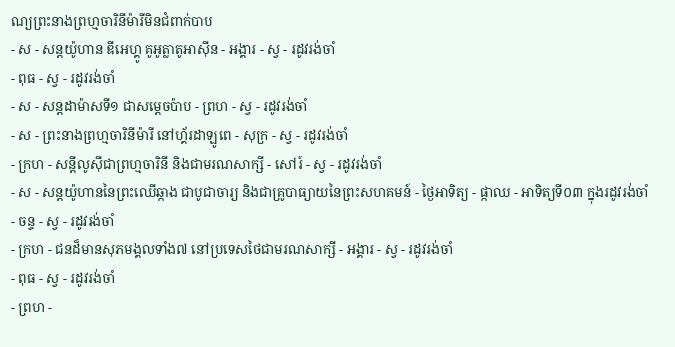ណ្យព្រះនាងព្រហ្មចារិនីម៉ារីមិនជំពាក់បាប
- ស - សន្ដយ៉ូហាន ឌីអេហ្គូ គូអូត្លាតូអាស៊ីន - អង្គារ - ស្វ - រដូវរង់ចាំ
- ពុធ - ស្វ - រដូវរង់ចាំ
- ស - សន្ដដាម៉ាសទី១ ជាសម្ដេចប៉ាប - ព្រហ - ស្វ - រដូវរង់ចាំ
- ស - ព្រះនាងព្រហ្មចារិនីម៉ារី នៅហ្គ័រដាឡូពេ - សុក្រ - ស្វ - រដូវរង់ចាំ
- ក្រហ - សន្ដីលូស៊ីជាព្រហ្មចារិនី និងជាមរណសាក្សី - សៅរ៍ - ស្វ - រដូវរង់ចាំ
- ស - សន្ដយ៉ូហាននៃព្រះឈើឆ្កាង ជាបូជាចារ្យ និងជាគ្រូបាធ្យាយនៃព្រះសហគមន៍ - ថ្ងៃអាទិត្យ - ផ្កាឈ - អាទិត្យទី០៣ ក្នុងរដូវរង់ចាំ
- ចន្ទ - ស្វ - រដូវរង់ចាំ
- ក្រហ - ជនដ៏មានសុភមង្គលទាំង៧ នៅប្រទេសថៃជាមរណសាក្សី - អង្គារ - ស្វ - រដូវរង់ចាំ
- ពុធ - ស្វ - រដូវរង់ចាំ
- ព្រហ -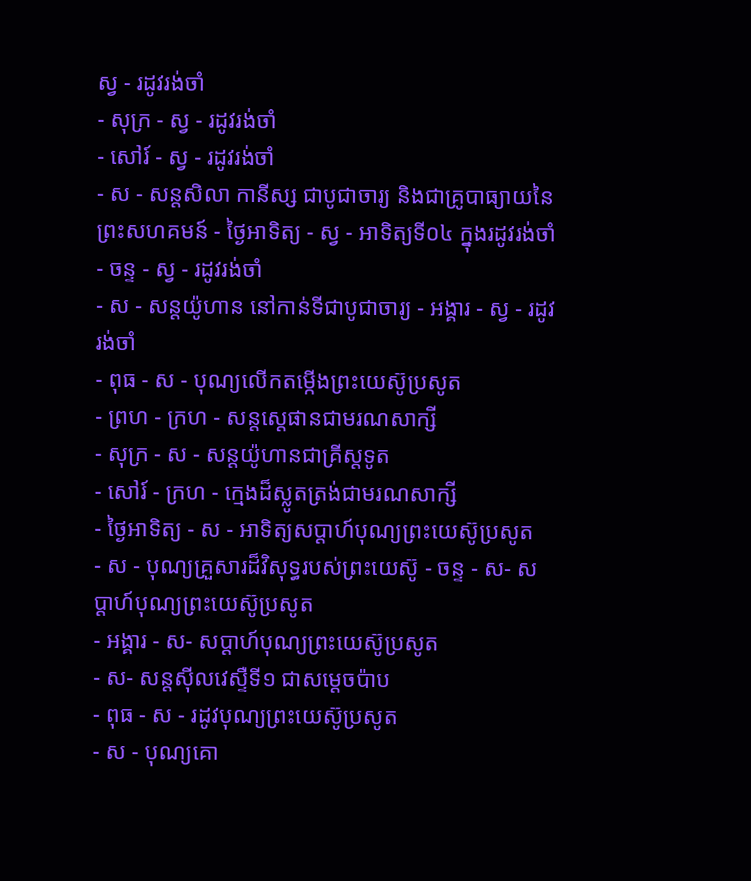ស្វ - រដូវរង់ចាំ
- សុក្រ - ស្វ - រដូវរង់ចាំ
- សៅរ៍ - ស្វ - រដូវរង់ចាំ
- ស - សន្ដសិលា កានីស្ស ជាបូជាចារ្យ និងជាគ្រូបាធ្យាយនៃព្រះសហគមន៍ - ថ្ងៃអាទិត្យ - ស្វ - អាទិត្យទី០៤ ក្នុងរដូវរង់ចាំ
- ចន្ទ - ស្វ - រដូវរង់ចាំ
- ស - សន្ដយ៉ូហាន នៅកាន់ទីជាបូជាចារ្យ - អង្គារ - ស្វ - រដូវរង់ចាំ
- ពុធ - ស - បុណ្យលើកតម្កើងព្រះយេស៊ូប្រសូត
- ព្រហ - ក្រហ - សន្តស្តេផានជាមរណសាក្សី
- សុក្រ - ស - សន្តយ៉ូហានជាគ្រីស្តទូត
- សៅរ៍ - ក្រហ - ក្មេងដ៏ស្លូតត្រង់ជាមរណសាក្សី
- ថ្ងៃអាទិត្យ - ស - អាទិត្យសប្ដាហ៍បុណ្យព្រះយេស៊ូប្រសូត
- ស - បុណ្យគ្រួសារដ៏វិសុទ្ធរបស់ព្រះយេស៊ូ - ចន្ទ - ស- សប្ដាហ៍បុណ្យព្រះយេស៊ូប្រសូត
- អង្គារ - ស- សប្ដាហ៍បុណ្យព្រះយេស៊ូប្រសូត
- ស- សន្ដស៊ីលវេស្ទឺទី១ ជាសម្ដេចប៉ាប
- ពុធ - ស - រដូវបុណ្យព្រះយេស៊ូប្រសូត
- ស - បុណ្យគោ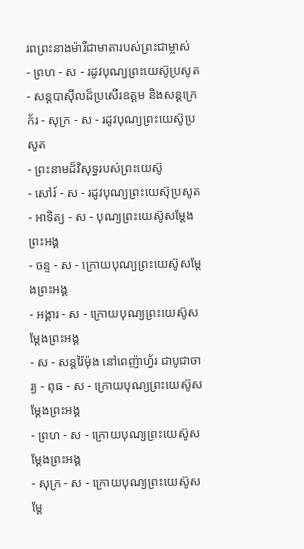រពព្រះនាងម៉ារីជាមាតារបស់ព្រះជាម្ចាស់
- ព្រហ - ស - រដូវបុណ្យព្រះយេស៊ូប្រសូត
- សន្ដបាស៊ីលដ៏ប្រសើរឧត្ដម និងសន្ដក្រេក័រ - សុក្រ - ស - រដូវបុណ្យព្រះយេស៊ូប្រសូត
- ព្រះនាមដ៏វិសុទ្ធរបស់ព្រះយេស៊ូ
- សៅរ៍ - ស - រដូវបុណ្យព្រះយេស៊ុប្រសូត
- អាទិត្យ - ស - បុណ្យព្រះយេស៊ូសម្ដែងព្រះអង្គ
- ចន្ទ - ស - ក្រោយបុណ្យព្រះយេស៊ូសម្ដែងព្រះអង្គ
- អង្គារ - ស - ក្រោយបុណ្យព្រះយេស៊ូសម្ដែងព្រះអង្គ
- ស - សន្ដរ៉ៃម៉ុង នៅពេញ៉ាហ្វ័រ ជាបូជាចារ្យ - ពុធ - ស - ក្រោយបុណ្យព្រះយេស៊ូសម្ដែងព្រះអង្គ
- ព្រហ - ស - ក្រោយបុណ្យព្រះយេស៊ូសម្ដែងព្រះអង្គ
- សុក្រ - ស - ក្រោយបុណ្យព្រះយេស៊ូសម្ដែ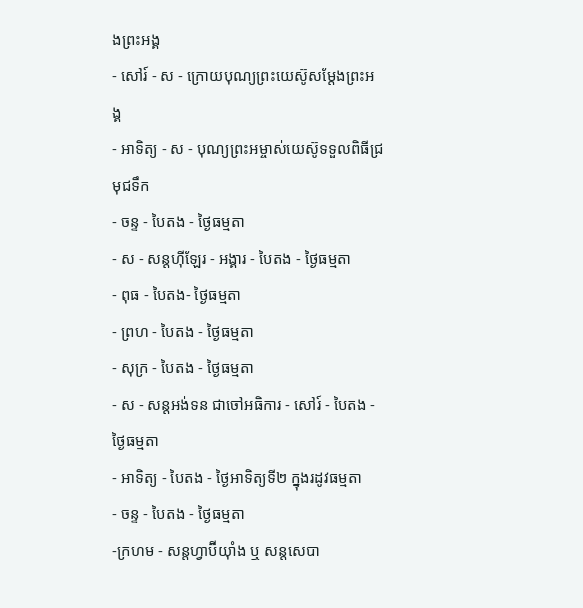ងព្រះអង្គ
- សៅរ៍ - ស - ក្រោយបុណ្យព្រះយេស៊ូសម្ដែងព្រះអង្គ
- អាទិត្យ - ស - បុណ្យព្រះអម្ចាស់យេស៊ូទទួលពិធីជ្រមុជទឹក
- ចន្ទ - បៃតង - ថ្ងៃធម្មតា
- ស - សន្ដហ៊ីឡែរ - អង្គារ - បៃតង - ថ្ងៃធម្មតា
- ពុធ - បៃតង- ថ្ងៃធម្មតា
- ព្រហ - បៃតង - ថ្ងៃធម្មតា
- សុក្រ - បៃតង - ថ្ងៃធម្មតា
- ស - សន្ដអង់ទន ជាចៅអធិការ - សៅរ៍ - បៃតង - ថ្ងៃធម្មតា
- អាទិត្យ - បៃតង - ថ្ងៃអាទិត្យទី២ ក្នុងរដូវធម្មតា
- ចន្ទ - បៃតង - ថ្ងៃធម្មតា
-ក្រហម - សន្ដហ្វាប៊ីយ៉ាំង ឬ សន្ដសេបា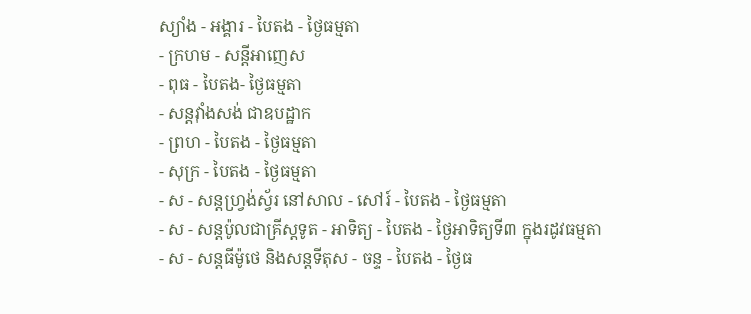ស្យាំង - អង្គារ - បៃតង - ថ្ងៃធម្មតា
- ក្រហម - សន្ដីអាញេស
- ពុធ - បៃតង- ថ្ងៃធម្មតា
- សន្ដវ៉ាំងសង់ ជាឧបដ្ឋាក
- ព្រហ - បៃតង - ថ្ងៃធម្មតា
- សុក្រ - បៃតង - ថ្ងៃធម្មតា
- ស - សន្ដហ្វ្រង់ស្វ័រ នៅសាល - សៅរ៍ - បៃតង - ថ្ងៃធម្មតា
- ស - សន្ដប៉ូលជាគ្រីស្ដទូត - អាទិត្យ - បៃតង - ថ្ងៃអាទិត្យទី៣ ក្នុងរដូវធម្មតា
- ស - សន្ដធីម៉ូថេ និងសន្ដទីតុស - ចន្ទ - បៃតង - ថ្ងៃធ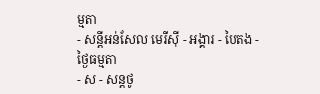ម្មតា
- សន្ដីអន់សែល មេរីស៊ី - អង្គារ - បៃតង - ថ្ងៃធម្មតា
- ស - សន្ដថូ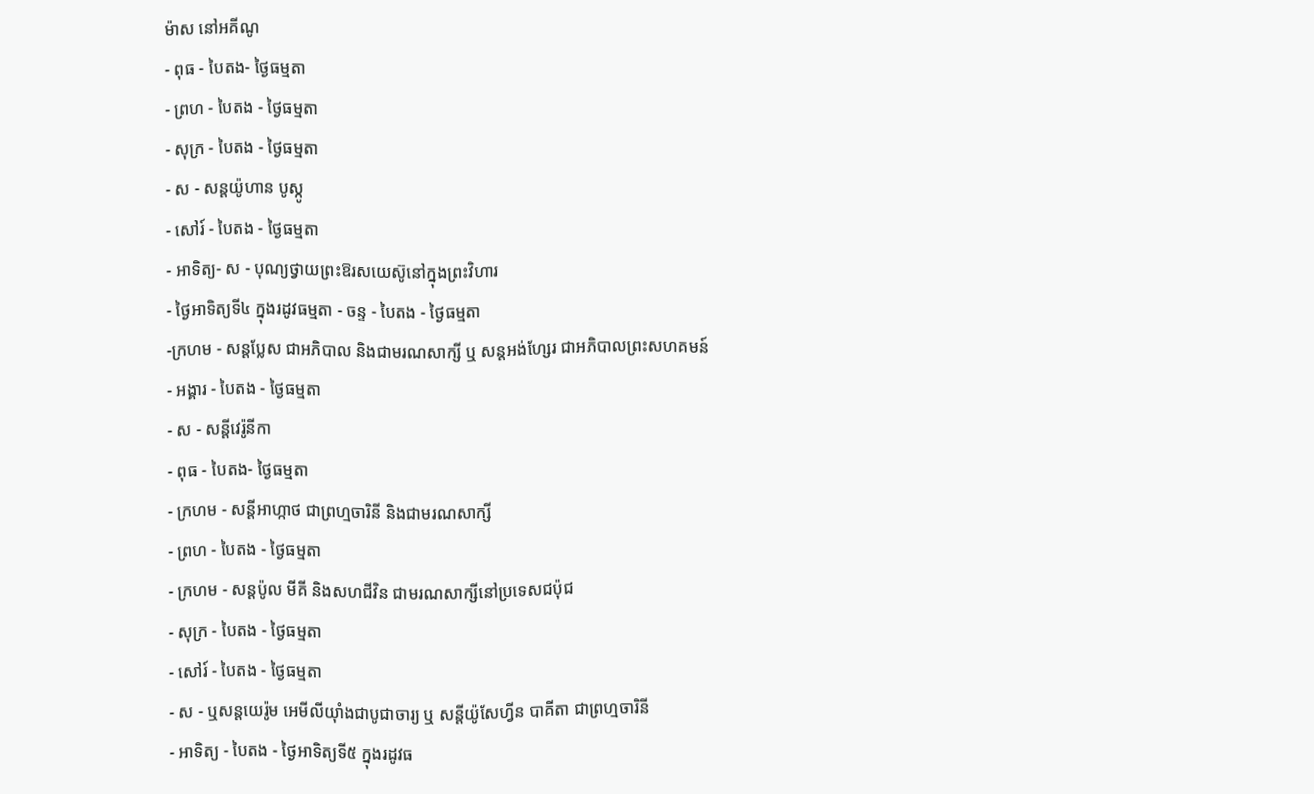ម៉ាស នៅអគីណូ
- ពុធ - បៃតង- ថ្ងៃធម្មតា
- ព្រហ - បៃតង - ថ្ងៃធម្មតា
- សុក្រ - បៃតង - ថ្ងៃធម្មតា
- ស - សន្ដយ៉ូហាន បូស្កូ
- សៅរ៍ - បៃតង - ថ្ងៃធម្មតា
- អាទិត្យ- ស - បុណ្យថ្វាយព្រះឱរសយេស៊ូនៅក្នុងព្រះវិហារ
- ថ្ងៃអាទិត្យទី៤ ក្នុងរដូវធម្មតា - ចន្ទ - បៃតង - ថ្ងៃធម្មតា
-ក្រហម - សន្ដប្លែស ជាអភិបាល និងជាមរណសាក្សី ឬ សន្ដអង់ហ្សែរ ជាអភិបាលព្រះសហគមន៍
- អង្គារ - បៃតង - ថ្ងៃធម្មតា
- ស - សន្ដីវេរ៉ូនីកា
- ពុធ - បៃតង- ថ្ងៃធម្មតា
- ក្រហម - សន្ដីអាហ្កាថ ជាព្រហ្មចារិនី និងជាមរណសាក្សី
- ព្រហ - បៃតង - ថ្ងៃធម្មតា
- ក្រហម - សន្ដប៉ូល មីគី និងសហជីវិន ជាមរណសាក្សីនៅប្រទេសជប៉ុជ
- សុក្រ - បៃតង - ថ្ងៃធម្មតា
- សៅរ៍ - បៃតង - ថ្ងៃធម្មតា
- ស - ឬសន្ដយេរ៉ូម អេមីលីយ៉ាំងជាបូជាចារ្យ ឬ សន្ដីយ៉ូសែហ្វីន បាគីតា ជាព្រហ្មចារិនី
- អាទិត្យ - បៃតង - ថ្ងៃអាទិត្យទី៥ ក្នុងរដូវធ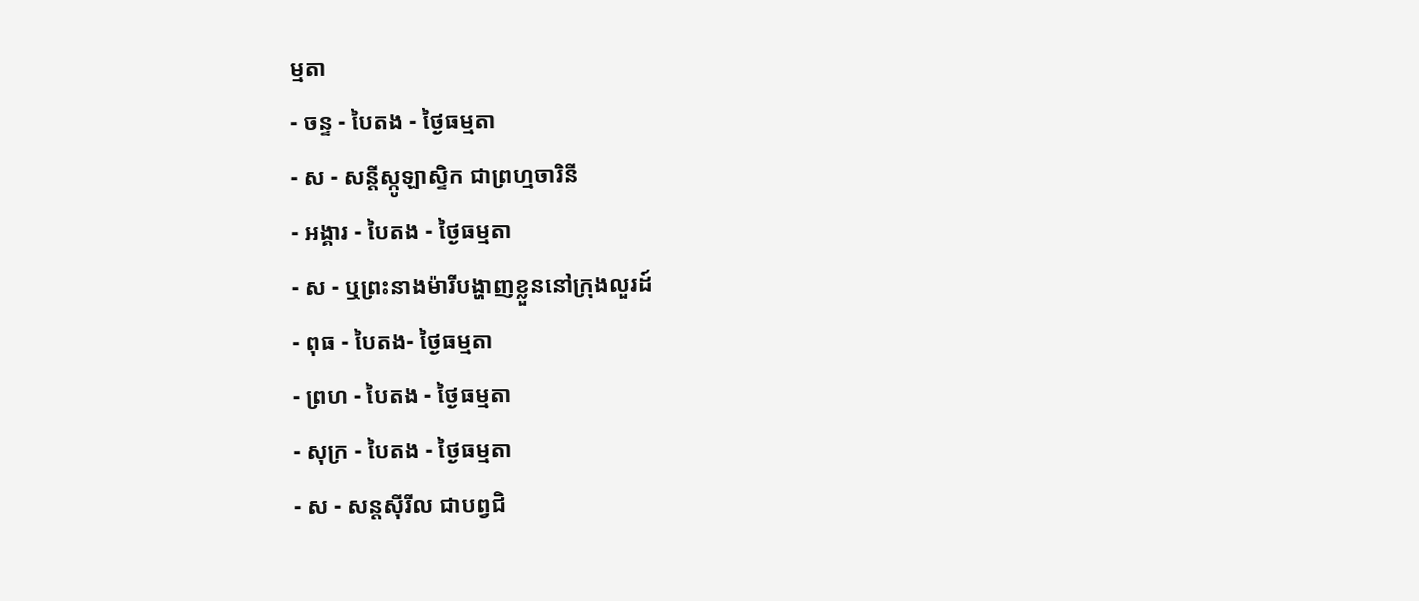ម្មតា
- ចន្ទ - បៃតង - ថ្ងៃធម្មតា
- ស - សន្ដីស្កូឡាស្ទិក ជាព្រហ្មចារិនី
- អង្គារ - បៃតង - ថ្ងៃធម្មតា
- ស - ឬព្រះនាងម៉ារីបង្ហាញខ្លួននៅក្រុងលួរដ៍
- ពុធ - បៃតង- ថ្ងៃធម្មតា
- ព្រហ - បៃតង - ថ្ងៃធម្មតា
- សុក្រ - បៃតង - ថ្ងៃធម្មតា
- ស - សន្ដស៊ីរីល ជាបព្វជិ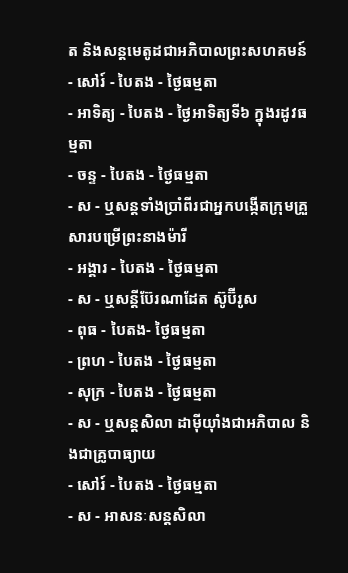ត និងសន្ដមេតូដជាអភិបាលព្រះសហគមន៍
- សៅរ៍ - បៃតង - ថ្ងៃធម្មតា
- អាទិត្យ - បៃតង - ថ្ងៃអាទិត្យទី៦ ក្នុងរដូវធម្មតា
- ចន្ទ - បៃតង - ថ្ងៃធម្មតា
- ស - ឬសន្ដទាំងប្រាំពីរជាអ្នកបង្កើតក្រុមគ្រួសារបម្រើព្រះនាងម៉ារី
- អង្គារ - បៃតង - ថ្ងៃធម្មតា
- ស - ឬសន្ដីប៊ែរណាដែត ស៊ូប៊ីរូស
- ពុធ - បៃតង- ថ្ងៃធម្មតា
- ព្រហ - បៃតង - ថ្ងៃធម្មតា
- សុក្រ - បៃតង - ថ្ងៃធម្មតា
- ស - ឬសន្ដសិលា ដាម៉ីយ៉ាំងជាអភិបាល និងជាគ្រូបាធ្យាយ
- សៅរ៍ - បៃតង - ថ្ងៃធម្មតា
- ស - អាសនៈសន្ដសិលា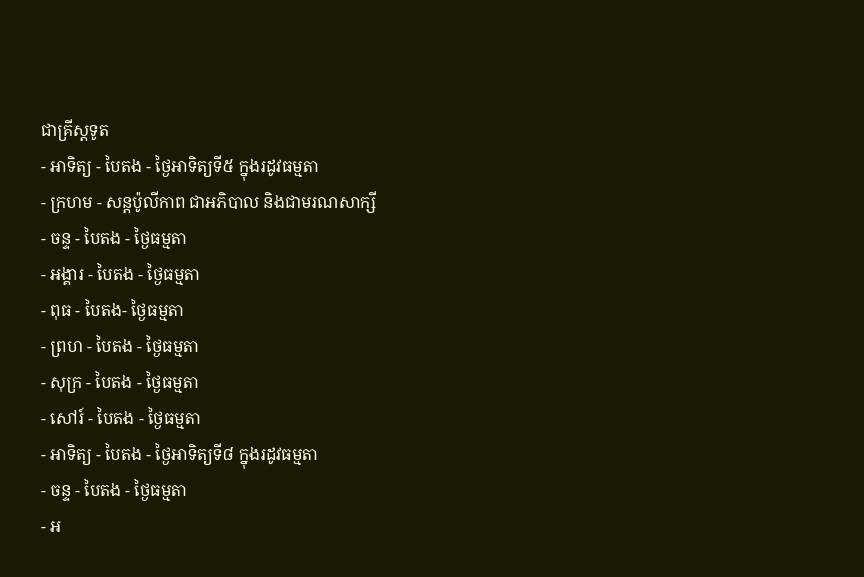ជាគ្រីស្ដទូត
- អាទិត្យ - បៃតង - ថ្ងៃអាទិត្យទី៥ ក្នុងរដូវធម្មតា
- ក្រហម - សន្ដប៉ូលីកាព ជាអភិបាល និងជាមរណសាក្សី
- ចន្ទ - បៃតង - ថ្ងៃធម្មតា
- អង្គារ - បៃតង - ថ្ងៃធម្មតា
- ពុធ - បៃតង- ថ្ងៃធម្មតា
- ព្រហ - បៃតង - ថ្ងៃធម្មតា
- សុក្រ - បៃតង - ថ្ងៃធម្មតា
- សៅរ៍ - បៃតង - ថ្ងៃធម្មតា
- អាទិត្យ - បៃតង - ថ្ងៃអាទិត្យទី៨ ក្នុងរដូវធម្មតា
- ចន្ទ - បៃតង - ថ្ងៃធម្មតា
- អ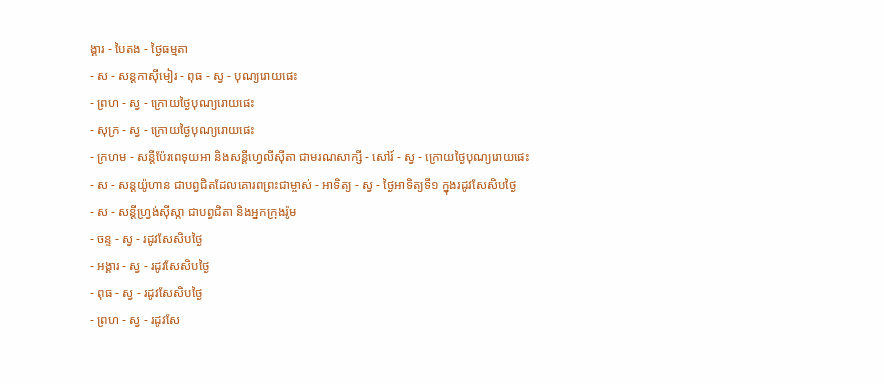ង្គារ - បៃតង - ថ្ងៃធម្មតា
- ស - សន្ដកាស៊ីមៀរ - ពុធ - ស្វ - បុណ្យរោយផេះ
- ព្រហ - ស្វ - ក្រោយថ្ងៃបុណ្យរោយផេះ
- សុក្រ - ស្វ - ក្រោយថ្ងៃបុណ្យរោយផេះ
- ក្រហម - សន្ដីប៉ែរពេទុយអា និងសន្ដីហ្វេលីស៊ីតា ជាមរណសាក្សី - សៅរ៍ - ស្វ - ក្រោយថ្ងៃបុណ្យរោយផេះ
- ស - សន្ដយ៉ូហាន ជាបព្វជិតដែលគោរពព្រះជាម្ចាស់ - អាទិត្យ - ស្វ - ថ្ងៃអាទិត្យទី១ ក្នុងរដូវសែសិបថ្ងៃ
- ស - សន្ដីហ្វ្រង់ស៊ីស្កា ជាបព្វជិតា និងអ្នកក្រុងរ៉ូម
- ចន្ទ - ស្វ - រដូវសែសិបថ្ងៃ
- អង្គារ - ស្វ - រដូវសែសិបថ្ងៃ
- ពុធ - ស្វ - រដូវសែសិបថ្ងៃ
- ព្រហ - ស្វ - រដូវសែ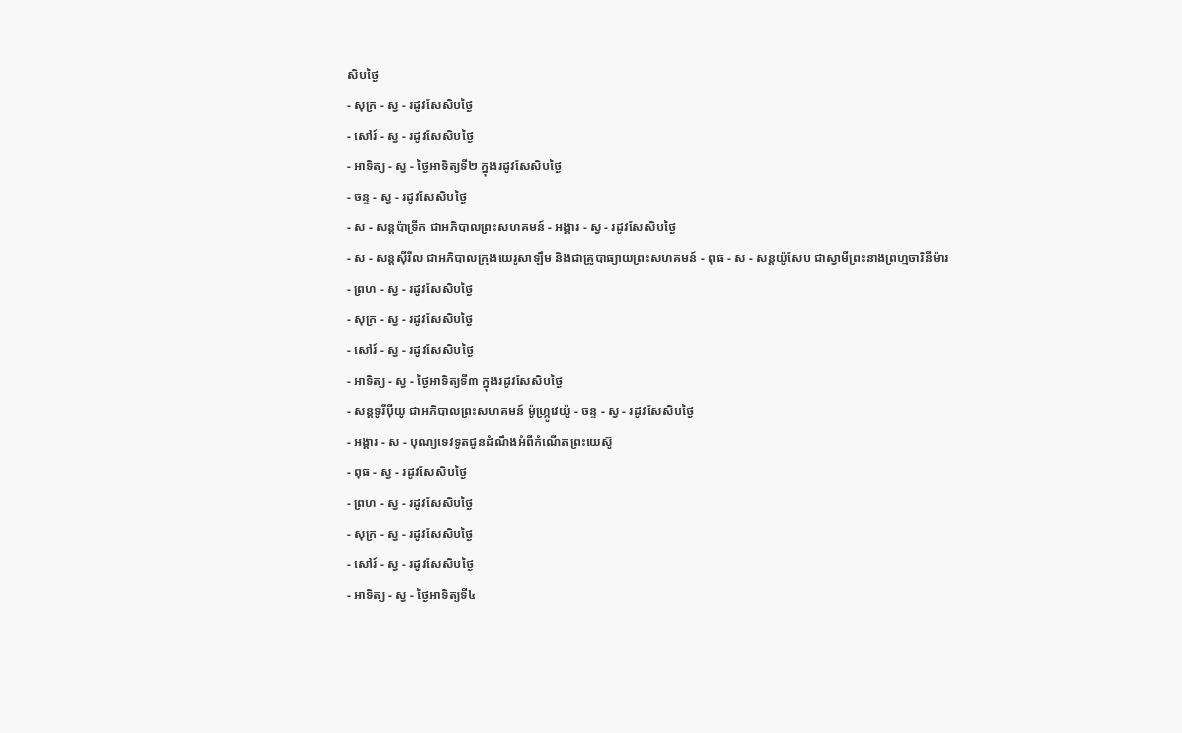សិបថ្ងៃ
- សុក្រ - ស្វ - រដូវសែសិបថ្ងៃ
- សៅរ៍ - ស្វ - រដូវសែសិបថ្ងៃ
- អាទិត្យ - ស្វ - ថ្ងៃអាទិត្យទី២ ក្នុងរដូវសែសិបថ្ងៃ
- ចន្ទ - ស្វ - រដូវសែសិបថ្ងៃ
- ស - សន្ដប៉ាទ្រីក ជាអភិបាលព្រះសហគមន៍ - អង្គារ - ស្វ - រដូវសែសិបថ្ងៃ
- ស - សន្ដស៊ីរីល ជាអភិបាលក្រុងយេរូសាឡឹម និងជាគ្រូបាធ្យាយព្រះសហគមន៍ - ពុធ - ស - សន្ដយ៉ូសែប ជាស្វាមីព្រះនាងព្រហ្មចារិនីម៉ារ
- ព្រហ - ស្វ - រដូវសែសិបថ្ងៃ
- សុក្រ - ស្វ - រដូវសែសិបថ្ងៃ
- សៅរ៍ - ស្វ - រដូវសែសិបថ្ងៃ
- អាទិត្យ - ស្វ - ថ្ងៃអាទិត្យទី៣ ក្នុងរដូវសែសិបថ្ងៃ
- សន្ដទូរីប៉ីយូ ជាអភិបាលព្រះសហគមន៍ ម៉ូហ្ក្រូវេយ៉ូ - ចន្ទ - ស្វ - រដូវសែសិបថ្ងៃ
- អង្គារ - ស - បុណ្យទេវទូតជូនដំណឹងអំពីកំណើតព្រះយេស៊ូ
- ពុធ - ស្វ - រដូវសែសិបថ្ងៃ
- ព្រហ - ស្វ - រដូវសែសិបថ្ងៃ
- សុក្រ - ស្វ - រដូវសែសិបថ្ងៃ
- សៅរ៍ - ស្វ - រដូវសែសិបថ្ងៃ
- អាទិត្យ - ស្វ - ថ្ងៃអាទិត្យទី៤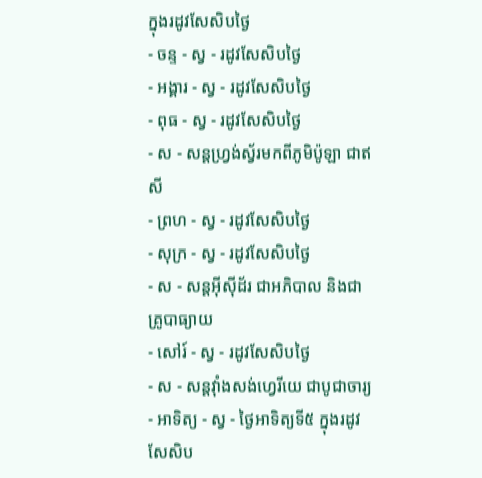ក្នុងរដូវសែសិបថ្ងៃ
- ចន្ទ - ស្វ - រដូវសែសិបថ្ងៃ
- អង្គារ - ស្វ - រដូវសែសិបថ្ងៃ
- ពុធ - ស្វ - រដូវសែសិបថ្ងៃ
- ស - សន្ដហ្វ្រង់ស្វ័រមកពីភូមិប៉ូឡា ជាឥសី
- ព្រហ - ស្វ - រដូវសែសិបថ្ងៃ
- សុក្រ - ស្វ - រដូវសែសិបថ្ងៃ
- ស - សន្ដអ៊ីស៊ីដ័រ ជាអភិបាល និងជាគ្រូបាធ្យាយ
- សៅរ៍ - ស្វ - រដូវសែសិបថ្ងៃ
- ស - សន្ដវ៉ាំងសង់ហ្វេរីយេ ជាបូជាចារ្យ
- អាទិត្យ - ស្វ - ថ្ងៃអាទិត្យទី៥ ក្នុងរដូវសែសិប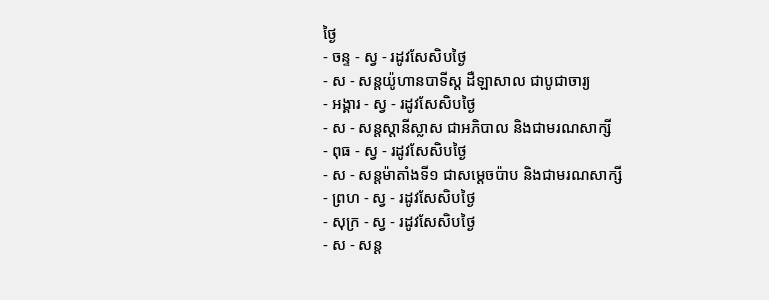ថ្ងៃ
- ចន្ទ - ស្វ - រដូវសែសិបថ្ងៃ
- ស - សន្ដយ៉ូហានបាទីស្ដ ដឺឡាសាល ជាបូជាចារ្យ
- អង្គារ - ស្វ - រដូវសែសិបថ្ងៃ
- ស - សន្ដស្ដានីស្លាស ជាអភិបាល និងជាមរណសាក្សី
- ពុធ - ស្វ - រដូវសែសិបថ្ងៃ
- ស - សន្ដម៉ាតាំងទី១ ជាសម្ដេចប៉ាប និងជាមរណសាក្សី
- ព្រហ - ស្វ - រដូវសែសិបថ្ងៃ
- សុក្រ - ស្វ - រដូវសែសិបថ្ងៃ
- ស - សន្ដ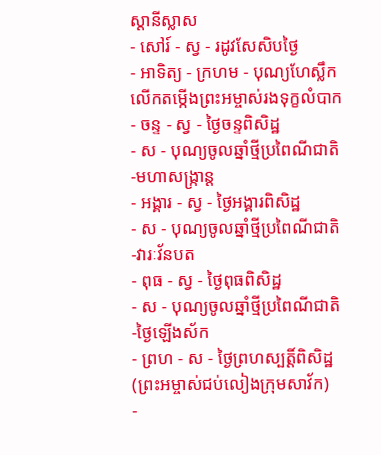ស្ដានីស្លាស
- សៅរ៍ - ស្វ - រដូវសែសិបថ្ងៃ
- អាទិត្យ - ក្រហម - បុណ្យហែស្លឹក លើកតម្កើងព្រះអម្ចាស់រងទុក្ខលំបាក
- ចន្ទ - ស្វ - ថ្ងៃចន្ទពិសិដ្ឋ
- ស - បុណ្យចូលឆ្នាំថ្មីប្រពៃណីជាតិ-មហាសង្រ្កាន្ដ
- អង្គារ - ស្វ - ថ្ងៃអង្គារពិសិដ្ឋ
- ស - បុណ្យចូលឆ្នាំថ្មីប្រពៃណីជាតិ-វារៈវ័នបត
- ពុធ - ស្វ - ថ្ងៃពុធពិសិដ្ឋ
- ស - បុណ្យចូលឆ្នាំថ្មីប្រពៃណីជាតិ-ថ្ងៃឡើងស័ក
- ព្រហ - ស - ថ្ងៃព្រហស្បត្ដិ៍ពិសិដ្ឋ (ព្រះអម្ចាស់ជប់លៀងក្រុមសាវ័ក)
-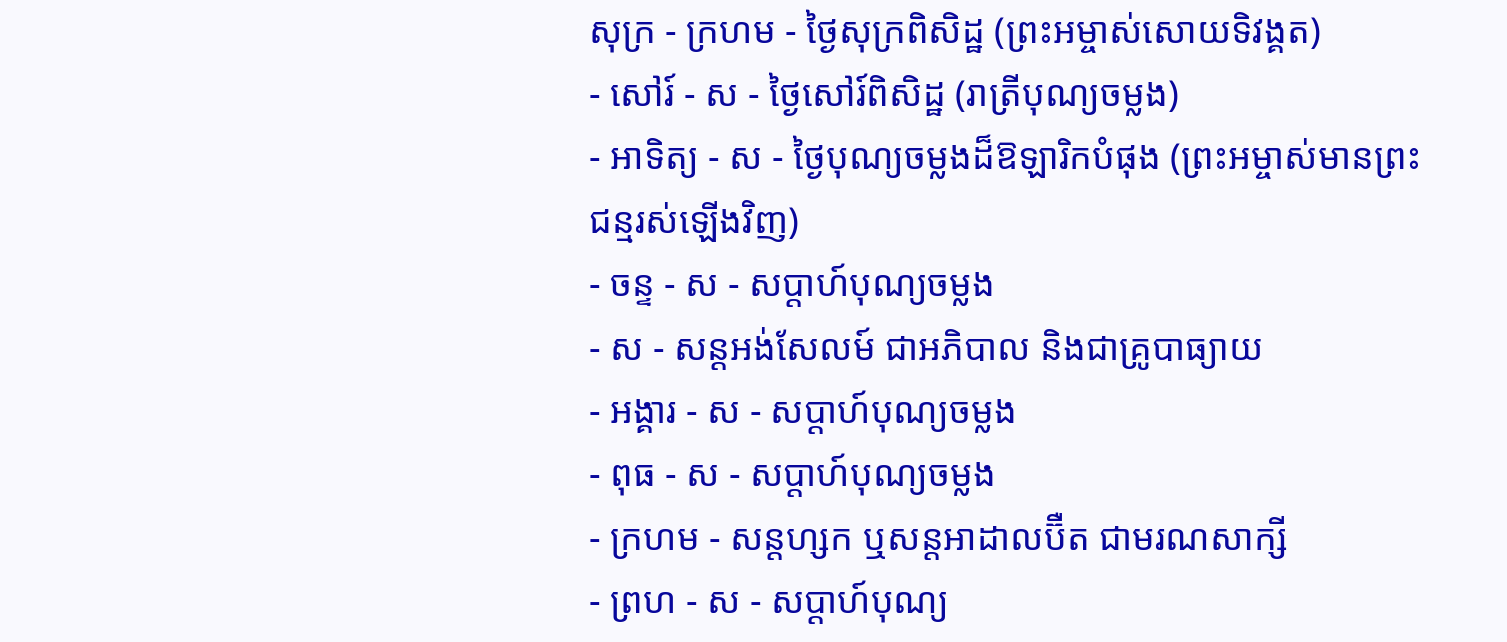សុក្រ - ក្រហម - ថ្ងៃសុក្រពិសិដ្ឋ (ព្រះអម្ចាស់សោយទិវង្គត)
- សៅរ៍ - ស - ថ្ងៃសៅរ៍ពិសិដ្ឋ (រាត្រីបុណ្យចម្លង)
- អាទិត្យ - ស - ថ្ងៃបុណ្យចម្លងដ៏ឱឡារិកបំផុង (ព្រះអម្ចាស់មានព្រះជន្មរស់ឡើងវិញ)
- ចន្ទ - ស - សប្ដាហ៍បុណ្យចម្លង
- ស - សន្ដអង់សែលម៍ ជាអភិបាល និងជាគ្រូបាធ្យាយ
- អង្គារ - ស - សប្ដាហ៍បុណ្យចម្លង
- ពុធ - ស - សប្ដាហ៍បុណ្យចម្លង
- ក្រហម - សន្ដហ្សក ឬសន្ដអាដាលប៊ឺត ជាមរណសាក្សី
- ព្រហ - ស - សប្ដាហ៍បុណ្យ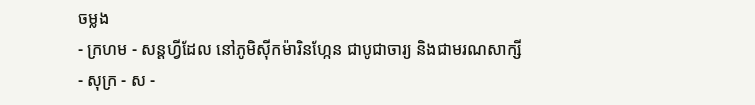ចម្លង
- ក្រហម - សន្ដហ្វីដែល នៅភូមិស៊ីកម៉ារិនហ្កែន ជាបូជាចារ្យ និងជាមរណសាក្សី
- សុក្រ - ស -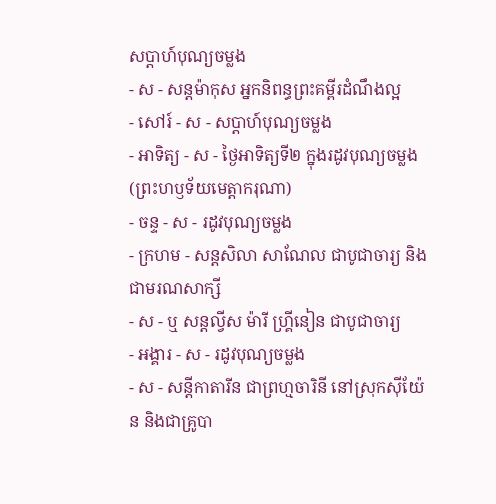សប្ដាហ៍បុណ្យចម្លង
- ស - សន្ដម៉ាកុស អ្នកនិពន្ធព្រះគម្ពីរដំណឹងល្អ
- សៅរ៍ - ស - សប្ដាហ៍បុណ្យចម្លង
- អាទិត្យ - ស - ថ្ងៃអាទិត្យទី២ ក្នុងរដូវបុណ្យចម្លង (ព្រះហឫទ័យមេត្ដាករុណា)
- ចន្ទ - ស - រដូវបុណ្យចម្លង
- ក្រហម - សន្ដសិលា សាណែល ជាបូជាចារ្យ និងជាមរណសាក្សី
- ស - ឬ សន្ដល្វីស ម៉ារី ហ្គ្រីនៀន ជាបូជាចារ្យ
- អង្គារ - ស - រដូវបុណ្យចម្លង
- ស - សន្ដីកាតារីន ជាព្រហ្មចារិនី នៅស្រុកស៊ីយ៉ែន និងជាគ្រូបា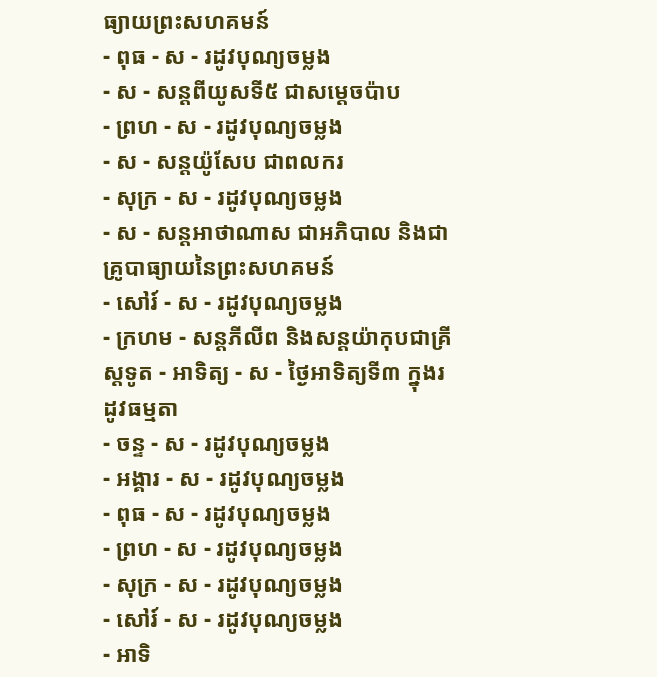ធ្យាយព្រះសហគមន៍
- ពុធ - ស - រដូវបុណ្យចម្លង
- ស - សន្ដពីយូសទី៥ ជាសម្ដេចប៉ាប
- ព្រហ - ស - រដូវបុណ្យចម្លង
- ស - សន្ដយ៉ូសែប ជាពលករ
- សុក្រ - ស - រដូវបុណ្យចម្លង
- ស - សន្ដអាថាណាស ជាអភិបាល និងជាគ្រូបាធ្យាយនៃព្រះសហគមន៍
- សៅរ៍ - ស - រដូវបុណ្យចម្លង
- ក្រហម - សន្ដភីលីព និងសន្ដយ៉ាកុបជាគ្រីស្ដទូត - អាទិត្យ - ស - ថ្ងៃអាទិត្យទី៣ ក្នុងរដូវធម្មតា
- ចន្ទ - ស - រដូវបុណ្យចម្លង
- អង្គារ - ស - រដូវបុណ្យចម្លង
- ពុធ - ស - រដូវបុណ្យចម្លង
- ព្រហ - ស - រដូវបុណ្យចម្លង
- សុក្រ - ស - រដូវបុណ្យចម្លង
- សៅរ៍ - ស - រដូវបុណ្យចម្លង
- អាទិ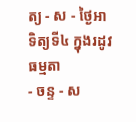ត្យ - ស - ថ្ងៃអាទិត្យទី៤ ក្នុងរដូវធម្មតា
- ចន្ទ - ស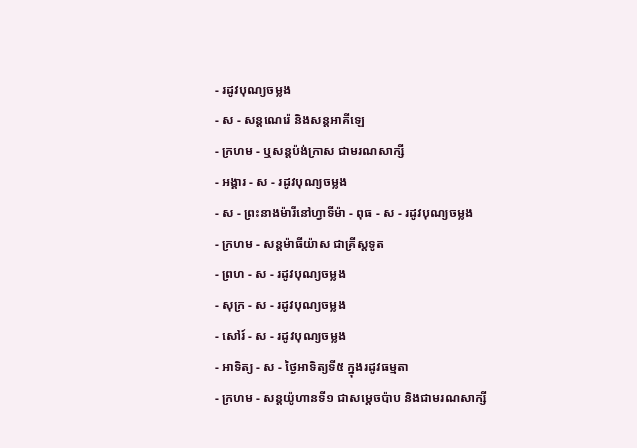- រដូវបុណ្យចម្លង
- ស - សន្ដណេរ៉េ និងសន្ដអាគីឡេ
- ក្រហម - ឬសន្ដប៉ង់ក្រាស ជាមរណសាក្សី
- អង្គារ - ស - រដូវបុណ្យចម្លង
- ស - ព្រះនាងម៉ារីនៅហ្វាទីម៉ា - ពុធ - ស - រដូវបុណ្យចម្លង
- ក្រហម - សន្ដម៉ាធីយ៉ាស ជាគ្រីស្ដទូត
- ព្រហ - ស - រដូវបុណ្យចម្លង
- សុក្រ - ស - រដូវបុណ្យចម្លង
- សៅរ៍ - ស - រដូវបុណ្យចម្លង
- អាទិត្យ - ស - ថ្ងៃអាទិត្យទី៥ ក្នុងរដូវធម្មតា
- ក្រហម - សន្ដយ៉ូហានទី១ ជាសម្ដេចប៉ាប និងជាមរណសាក្សី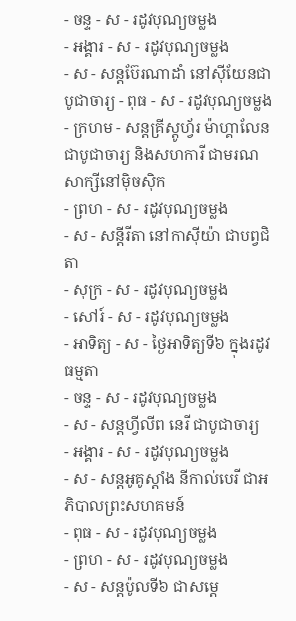- ចន្ទ - ស - រដូវបុណ្យចម្លង
- អង្គារ - ស - រដូវបុណ្យចម្លង
- ស - សន្ដប៊ែរណាដាំ នៅស៊ីយែនជាបូជាចារ្យ - ពុធ - ស - រដូវបុណ្យចម្លង
- ក្រហម - សន្ដគ្រីស្ដូហ្វ័រ ម៉ាហ្គាលែន ជាបូជាចារ្យ និងសហការី ជាមរណសាក្សីនៅម៉ិចស៊ិក
- ព្រហ - ស - រដូវបុណ្យចម្លង
- ស - សន្ដីរីតា នៅកាស៊ីយ៉ា ជាបព្វជិតា
- សុក្រ - ស - រដូវបុណ្យចម្លង
- សៅរ៍ - ស - រដូវបុណ្យចម្លង
- អាទិត្យ - ស - ថ្ងៃអាទិត្យទី៦ ក្នុងរដូវធម្មតា
- ចន្ទ - ស - រដូវបុណ្យចម្លង
- ស - សន្ដហ្វីលីព នេរី ជាបូជាចារ្យ
- អង្គារ - ស - រដូវបុណ្យចម្លង
- ស - សន្ដអូគូស្ដាំង នីកាល់បេរី ជាអភិបាលព្រះសហគមន៍
- ពុធ - ស - រដូវបុណ្យចម្លង
- ព្រហ - ស - រដូវបុណ្យចម្លង
- ស - សន្ដប៉ូលទី៦ ជាសម្ដេ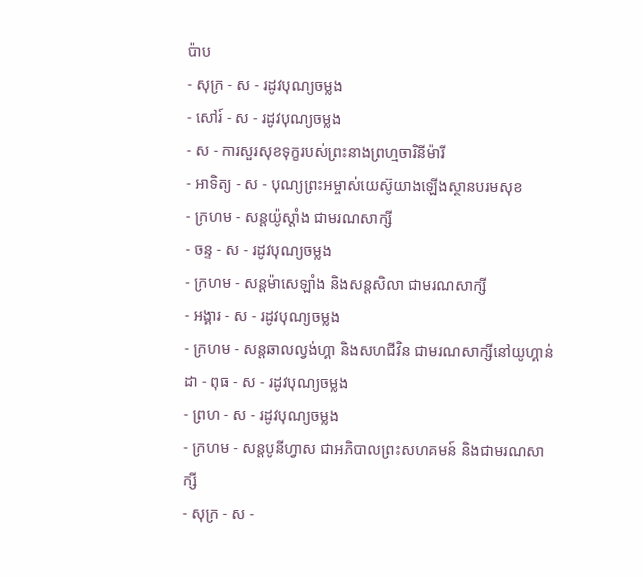ប៉ាប
- សុក្រ - ស - រដូវបុណ្យចម្លង
- សៅរ៍ - ស - រដូវបុណ្យចម្លង
- ស - ការសួរសុខទុក្ខរបស់ព្រះនាងព្រហ្មចារិនីម៉ារី
- អាទិត្យ - ស - បុណ្យព្រះអម្ចាស់យេស៊ូយាងឡើងស្ថានបរមសុខ
- ក្រហម - សន្ដយ៉ូស្ដាំង ជាមរណសាក្សី
- ចន្ទ - ស - រដូវបុណ្យចម្លង
- ក្រហម - សន្ដម៉ាសេឡាំង និងសន្ដសិលា ជាមរណសាក្សី
- អង្គារ - ស - រដូវបុណ្យចម្លង
- ក្រហម - សន្ដឆាលល្វង់ហ្គា និងសហជីវិន ជាមរណសាក្សីនៅយូហ្គាន់ដា - ពុធ - ស - រដូវបុណ្យចម្លង
- ព្រហ - ស - រដូវបុណ្យចម្លង
- ក្រហម - សន្ដបូនីហ្វាស ជាអភិបាលព្រះសហគមន៍ និងជាមរណសាក្សី
- សុក្រ - ស -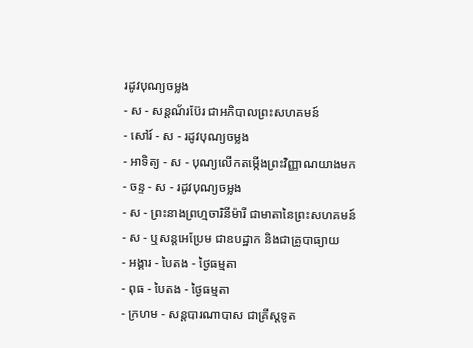រដូវបុណ្យចម្លង
- ស - សន្ដណ័រប៊ែរ ជាអភិបាលព្រះសហគមន៍
- សៅរ៍ - ស - រដូវបុណ្យចម្លង
- អាទិត្យ - ស - បុណ្យលើកតម្កើងព្រះវិញ្ញាណយាងមក
- ចន្ទ - ស - រដូវបុណ្យចម្លង
- ស - ព្រះនាងព្រហ្មចារិនីម៉ារី ជាមាតានៃព្រះសហគមន៍
- ស - ឬសន្ដអេប្រែម ជាឧបដ្ឋាក និងជាគ្រូបាធ្យាយ
- អង្គារ - បៃតង - ថ្ងៃធម្មតា
- ពុធ - បៃតង - ថ្ងៃធម្មតា
- ក្រហម - សន្ដបារណាបាស ជាគ្រីស្ដទូត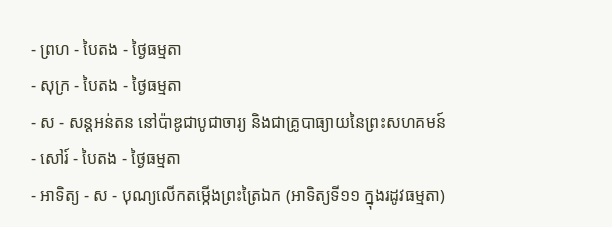- ព្រហ - បៃតង - ថ្ងៃធម្មតា
- សុក្រ - បៃតង - ថ្ងៃធម្មតា
- ស - សន្ដអន់តន នៅប៉ាឌូជាបូជាចារ្យ និងជាគ្រូបាធ្យាយនៃព្រះសហគមន៍
- សៅរ៍ - បៃតង - ថ្ងៃធម្មតា
- អាទិត្យ - ស - បុណ្យលើកតម្កើងព្រះត្រៃឯក (អាទិត្យទី១១ ក្នុងរដូវធម្មតា)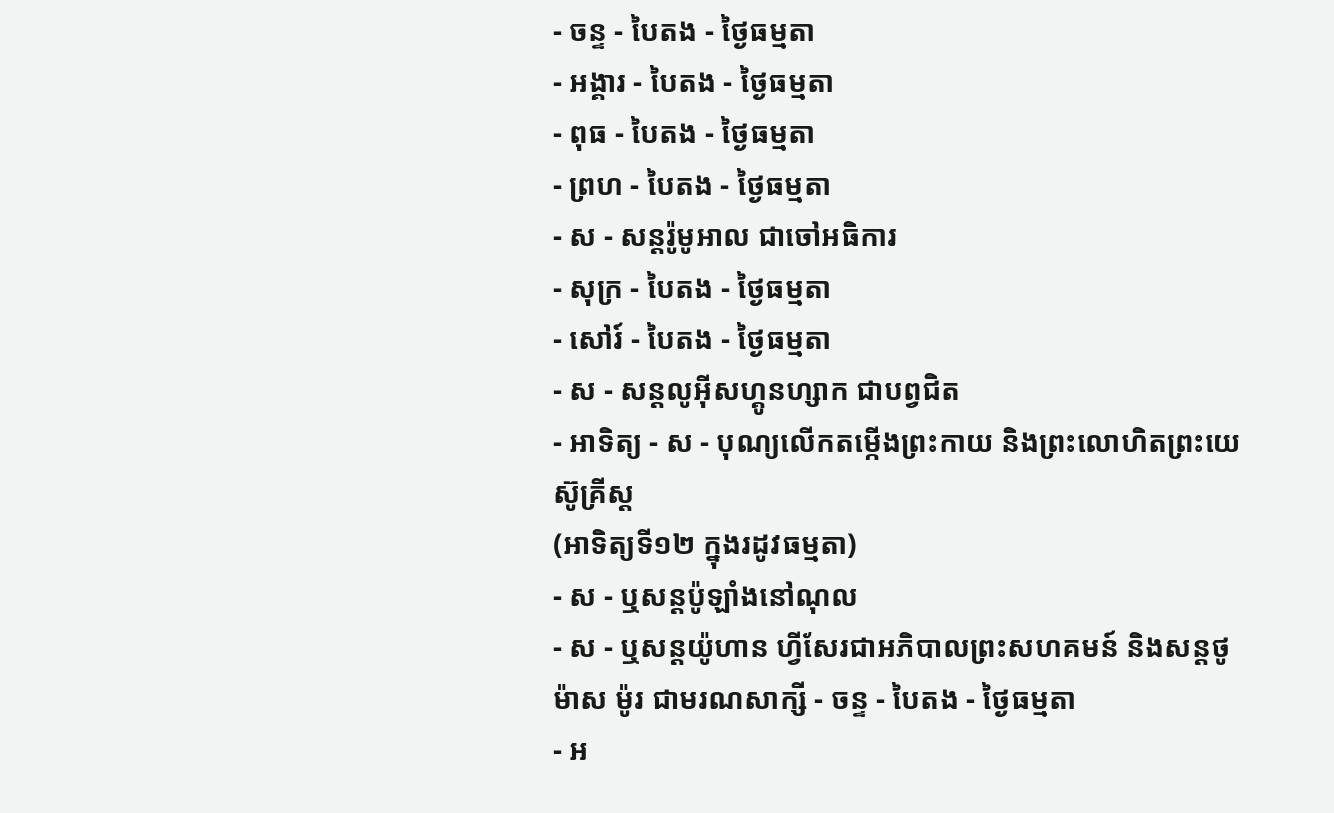- ចន្ទ - បៃតង - ថ្ងៃធម្មតា
- អង្គារ - បៃតង - ថ្ងៃធម្មតា
- ពុធ - បៃតង - ថ្ងៃធម្មតា
- ព្រហ - បៃតង - ថ្ងៃធម្មតា
- ស - សន្ដរ៉ូមូអាល ជាចៅអធិការ
- សុក្រ - បៃតង - ថ្ងៃធម្មតា
- សៅរ៍ - បៃតង - ថ្ងៃធម្មតា
- ស - សន្ដលូអ៊ីសហ្គូនហ្សាក ជាបព្វជិត
- អាទិត្យ - ស - បុណ្យលើកតម្កើងព្រះកាយ និងព្រះលោហិតព្រះយេស៊ូគ្រីស្ដ
(អាទិត្យទី១២ ក្នុងរដូវធម្មតា)
- ស - ឬសន្ដប៉ូឡាំងនៅណុល
- ស - ឬសន្ដយ៉ូហាន ហ្វីសែរជាអភិបាលព្រះសហគមន៍ និងសន្ដថូម៉ាស ម៉ូរ ជាមរណសាក្សី - ចន្ទ - បៃតង - ថ្ងៃធម្មតា
- អ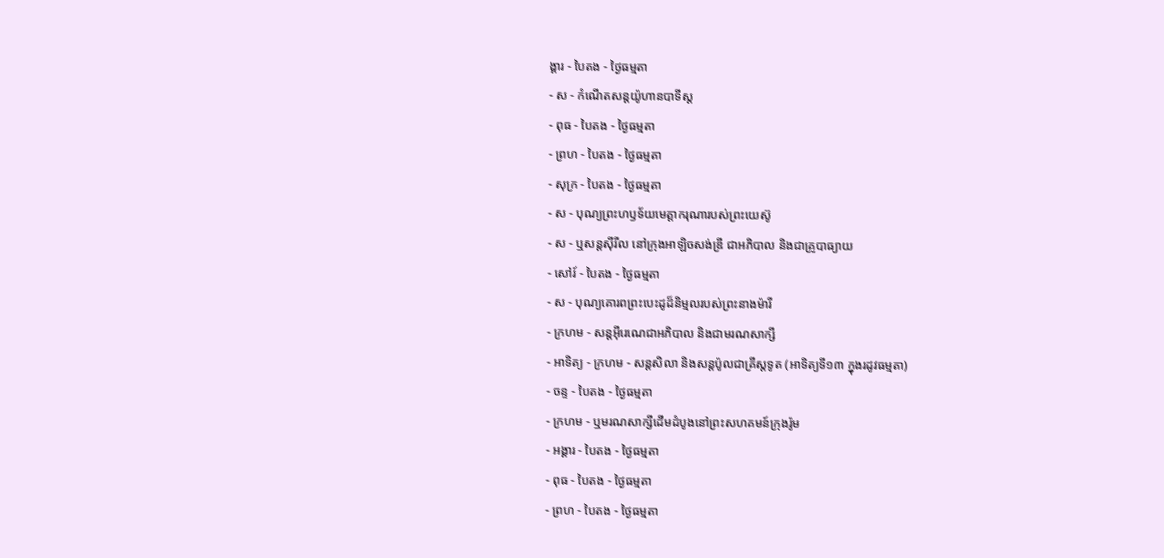ង្គារ - បៃតង - ថ្ងៃធម្មតា
- ស - កំណើតសន្ដយ៉ូហានបាទីស្ដ
- ពុធ - បៃតង - ថ្ងៃធម្មតា
- ព្រហ - បៃតង - ថ្ងៃធម្មតា
- សុក្រ - បៃតង - ថ្ងៃធម្មតា
- ស - បុណ្យព្រះហឫទ័យមេត្ដាករុណារបស់ព្រះយេស៊ូ
- ស - ឬសន្ដស៊ីរីល នៅក្រុងអាឡិចសង់ឌ្រី ជាអភិបាល និងជាគ្រូបាធ្យាយ
- សៅរ៍ - បៃតង - ថ្ងៃធម្មតា
- ស - បុណ្យគោរពព្រះបេះដូដ៏និម្មលរបស់ព្រះនាងម៉ារី
- ក្រហម - សន្ដអ៊ីរេណេជាអភិបាល និងជាមរណសាក្សី
- អាទិត្យ - ក្រហម - សន្ដសិលា និងសន្ដប៉ូលជាគ្រីស្ដទូត (អាទិត្យទី១៣ ក្នុងរដូវធម្មតា)
- ចន្ទ - បៃតង - ថ្ងៃធម្មតា
- ក្រហម - ឬមរណសាក្សីដើមដំបូងនៅព្រះសហគមន៍ក្រុងរ៉ូម
- អង្គារ - បៃតង - ថ្ងៃធម្មតា
- ពុធ - បៃតង - ថ្ងៃធម្មតា
- ព្រហ - បៃតង - ថ្ងៃធម្មតា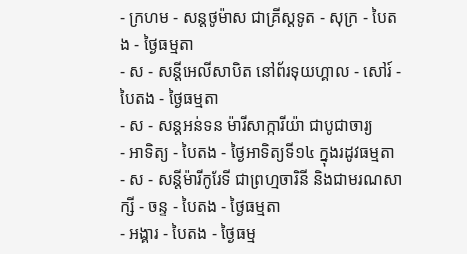- ក្រហម - សន្ដថូម៉ាស ជាគ្រីស្ដទូត - សុក្រ - បៃតង - ថ្ងៃធម្មតា
- ស - សន្ដីអេលីសាបិត នៅព័រទុយហ្គាល - សៅរ៍ - បៃតង - ថ្ងៃធម្មតា
- ស - សន្ដអន់ទន ម៉ារីសាក្ការីយ៉ា ជាបូជាចារ្យ
- អាទិត្យ - បៃតង - ថ្ងៃអាទិត្យទី១៤ ក្នុងរដូវធម្មតា
- ស - សន្ដីម៉ារីកូរែទី ជាព្រហ្មចារិនី និងជាមរណសាក្សី - ចន្ទ - បៃតង - ថ្ងៃធម្មតា
- អង្គារ - បៃតង - ថ្ងៃធម្ម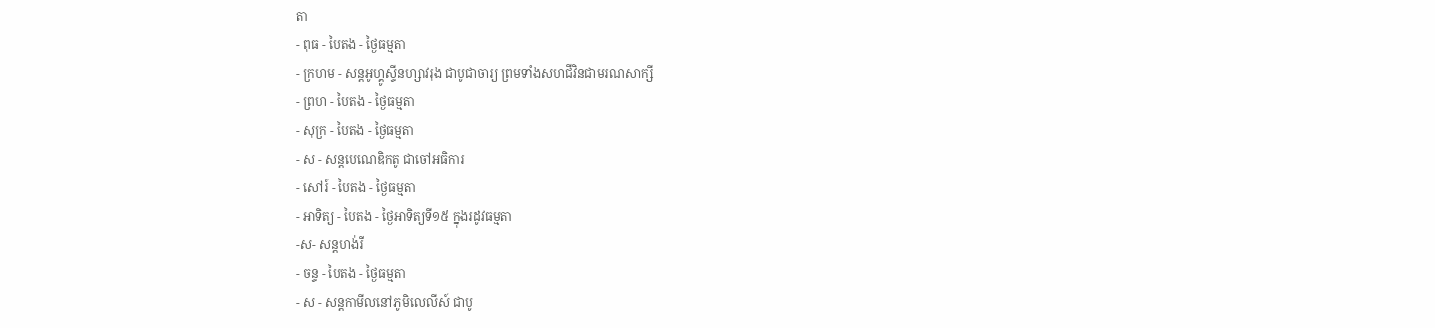តា
- ពុធ - បៃតង - ថ្ងៃធម្មតា
- ក្រហម - សន្ដអូហ្គូស្ទីនហ្សាវរុង ជាបូជាចារ្យ ព្រមទាំងសហជីវិនជាមរណសាក្សី
- ព្រហ - បៃតង - ថ្ងៃធម្មតា
- សុក្រ - បៃតង - ថ្ងៃធម្មតា
- ស - សន្ដបេណេឌិកតូ ជាចៅអធិការ
- សៅរ៍ - បៃតង - ថ្ងៃធម្មតា
- អាទិត្យ - បៃតង - ថ្ងៃអាទិត្យទី១៥ ក្នុងរដូវធម្មតា
-ស- សន្ដហង់រី
- ចន្ទ - បៃតង - ថ្ងៃធម្មតា
- ស - សន្ដកាមីលនៅភូមិលេលីស៍ ជាបូ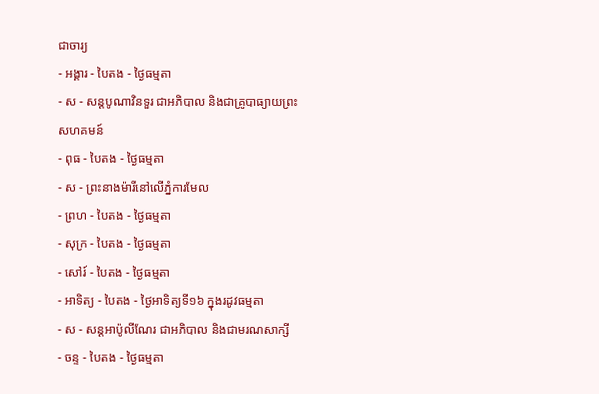ជាចារ្យ
- អង្គារ - បៃតង - ថ្ងៃធម្មតា
- ស - សន្ដបូណាវិនទួរ ជាអភិបាល និងជាគ្រូបាធ្យាយព្រះសហគមន៍
- ពុធ - បៃតង - ថ្ងៃធម្មតា
- ស - ព្រះនាងម៉ារីនៅលើភ្នំការមែល
- ព្រហ - បៃតង - ថ្ងៃធម្មតា
- សុក្រ - បៃតង - ថ្ងៃធម្មតា
- សៅរ៍ - បៃតង - ថ្ងៃធម្មតា
- អាទិត្យ - បៃតង - ថ្ងៃអាទិត្យទី១៦ ក្នុងរដូវធម្មតា
- ស - សន្ដអាប៉ូលីណែរ ជាអភិបាល និងជាមរណសាក្សី
- ចន្ទ - បៃតង - ថ្ងៃធម្មតា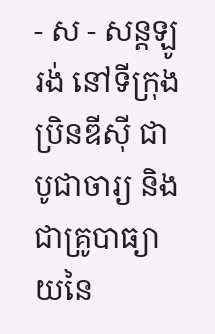- ស - សន្ដឡូរង់ នៅទីក្រុងប្រិនឌីស៊ី ជាបូជាចារ្យ និងជាគ្រូបាធ្យាយនៃ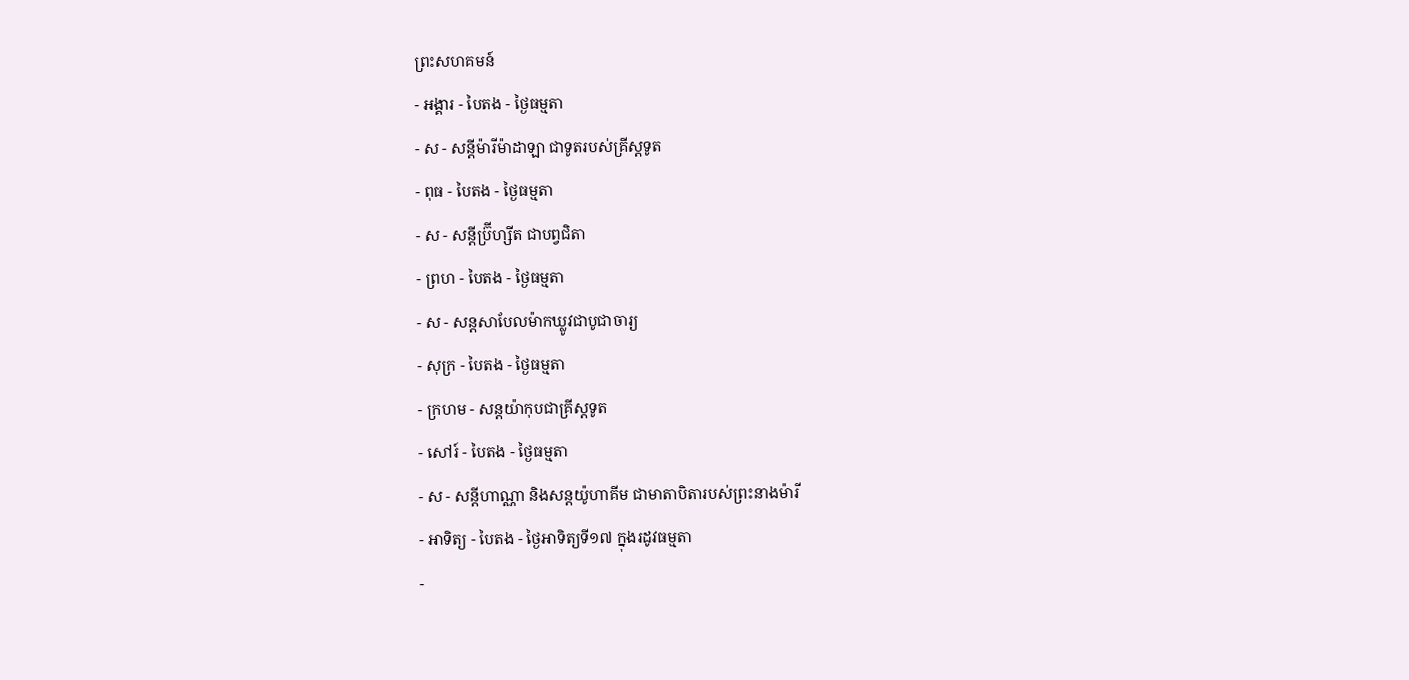ព្រះសហគមន៍
- អង្គារ - បៃតង - ថ្ងៃធម្មតា
- ស - សន្ដីម៉ារីម៉ាដាឡា ជាទូតរបស់គ្រីស្ដទូត
- ពុធ - បៃតង - ថ្ងៃធម្មតា
- ស - សន្ដីប្រ៊ីហ្សីត ជាបព្វជិតា
- ព្រហ - បៃតង - ថ្ងៃធម្មតា
- ស - សន្ដសាបែលម៉ាកឃ្លូវជាបូជាចារ្យ
- សុក្រ - បៃតង - ថ្ងៃធម្មតា
- ក្រហម - សន្ដយ៉ាកុបជាគ្រីស្ដទូត
- សៅរ៍ - បៃតង - ថ្ងៃធម្មតា
- ស - សន្ដីហាណ្ណា និងសន្ដយ៉ូហាគីម ជាមាតាបិតារបស់ព្រះនាងម៉ារី
- អាទិត្យ - បៃតង - ថ្ងៃអាទិត្យទី១៧ ក្នុងរដូវធម្មតា
-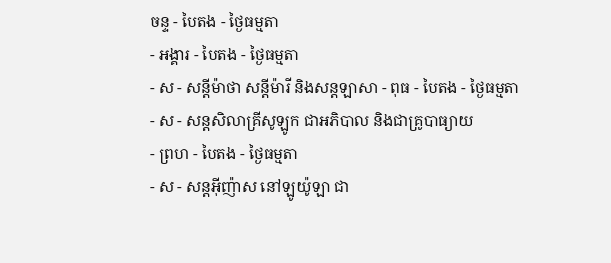ចន្ទ - បៃតង - ថ្ងៃធម្មតា
- អង្គារ - បៃតង - ថ្ងៃធម្មតា
- ស - សន្ដីម៉ាថា សន្ដីម៉ារី និងសន្ដឡាសា - ពុធ - បៃតង - ថ្ងៃធម្មតា
- ស - សន្ដសិលាគ្រីសូឡូក ជាអភិបាល និងជាគ្រូបាធ្យាយ
- ព្រហ - បៃតង - ថ្ងៃធម្មតា
- ស - សន្ដអ៊ីញ៉ាស នៅឡូយ៉ូឡា ជា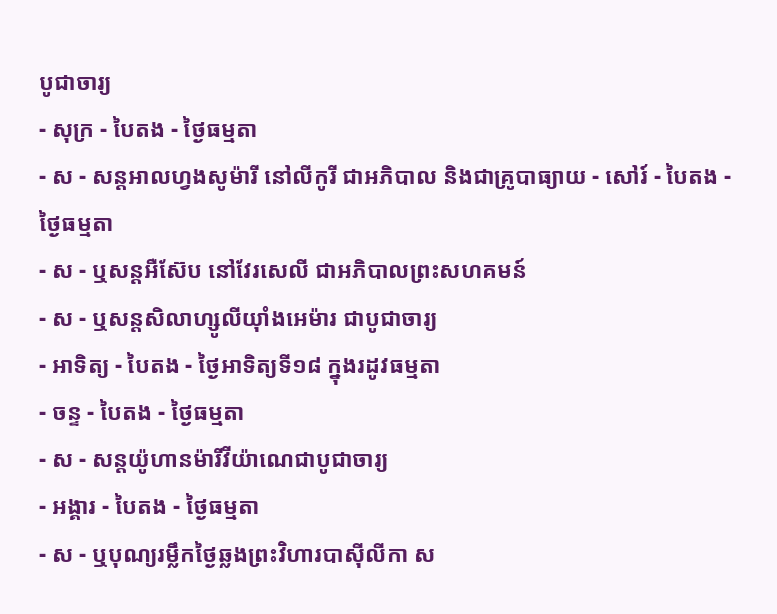បូជាចារ្យ
- សុក្រ - បៃតង - ថ្ងៃធម្មតា
- ស - សន្ដអាលហ្វងសូម៉ារី នៅលីកូរី ជាអភិបាល និងជាគ្រូបាធ្យាយ - សៅរ៍ - បៃតង - ថ្ងៃធម្មតា
- ស - ឬសន្ដអឺស៊ែប នៅវែរសេលី ជាអភិបាលព្រះសហគមន៍
- ស - ឬសន្ដសិលាហ្សូលីយ៉ាំងអេម៉ារ ជាបូជាចារ្យ
- អាទិត្យ - បៃតង - ថ្ងៃអាទិត្យទី១៨ ក្នុងរដូវធម្មតា
- ចន្ទ - បៃតង - ថ្ងៃធម្មតា
- ស - សន្ដយ៉ូហានម៉ារីវីយ៉ាណេជាបូជាចារ្យ
- អង្គារ - បៃតង - ថ្ងៃធម្មតា
- ស - ឬបុណ្យរម្លឹកថ្ងៃឆ្លងព្រះវិហារបាស៊ីលីកា ស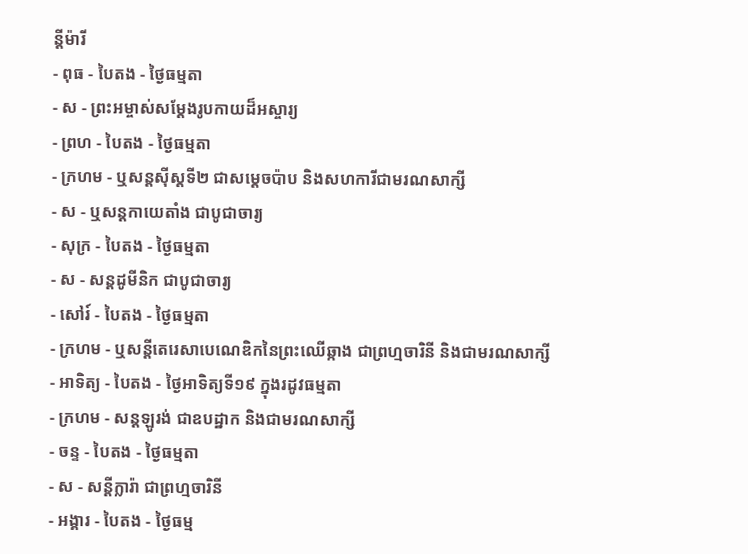ន្ដីម៉ារី
- ពុធ - បៃតង - ថ្ងៃធម្មតា
- ស - ព្រះអម្ចាស់សម្ដែងរូបកាយដ៏អស្ចារ្យ
- ព្រហ - បៃតង - ថ្ងៃធម្មតា
- ក្រហម - ឬសន្ដស៊ីស្ដទី២ ជាសម្ដេចប៉ាប និងសហការីជាមរណសាក្សី
- ស - ឬសន្ដកាយេតាំង ជាបូជាចារ្យ
- សុក្រ - បៃតង - ថ្ងៃធម្មតា
- ស - សន្ដដូមីនិក ជាបូជាចារ្យ
- សៅរ៍ - បៃតង - ថ្ងៃធម្មតា
- ក្រហម - ឬសន្ដីតេរេសាបេណេឌិកនៃព្រះឈើឆ្កាង ជាព្រហ្មចារិនី និងជាមរណសាក្សី
- អាទិត្យ - បៃតង - ថ្ងៃអាទិត្យទី១៩ ក្នុងរដូវធម្មតា
- ក្រហម - សន្ដឡូរង់ ជាឧបដ្ឋាក និងជាមរណសាក្សី
- ចន្ទ - បៃតង - ថ្ងៃធម្មតា
- ស - សន្ដីក្លារ៉ា ជាព្រហ្មចារិនី
- អង្គារ - បៃតង - ថ្ងៃធម្ម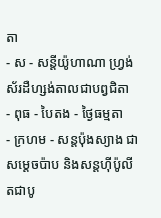តា
- ស - សន្ដីយ៉ូហាណា ហ្វ្រង់ស័រដឺហ្សង់តាលជាបព្វជិតា
- ពុធ - បៃតង - ថ្ងៃធម្មតា
- ក្រហម - សន្ដប៉ុងស្យាង ជាសម្ដេចប៉ាប និងសន្ដហ៊ីប៉ូលីតជាបូ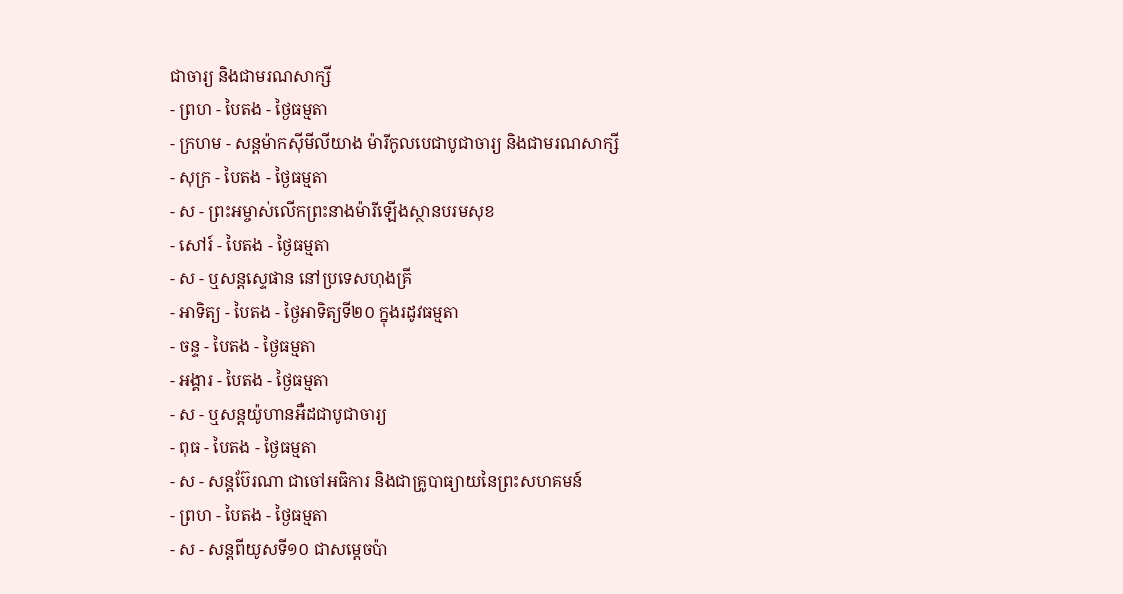ជាចារ្យ និងជាមរណសាក្សី
- ព្រហ - បៃតង - ថ្ងៃធម្មតា
- ក្រហម - សន្ដម៉ាកស៊ីមីលីយាង ម៉ារីកូលបេជាបូជាចារ្យ និងជាមរណសាក្សី
- សុក្រ - បៃតង - ថ្ងៃធម្មតា
- ស - ព្រះអម្ចាស់លើកព្រះនាងម៉ារីឡើងស្ថានបរមសុខ
- សៅរ៍ - បៃតង - ថ្ងៃធម្មតា
- ស - ឬសន្ដស្ទេផាន នៅប្រទេសហុងគ្រី
- អាទិត្យ - បៃតង - ថ្ងៃអាទិត្យទី២០ ក្នុងរដូវធម្មតា
- ចន្ទ - បៃតង - ថ្ងៃធម្មតា
- អង្គារ - បៃតង - ថ្ងៃធម្មតា
- ស - ឬសន្ដយ៉ូហានអឺដជាបូជាចារ្យ
- ពុធ - បៃតង - ថ្ងៃធម្មតា
- ស - សន្ដប៊ែរណា ជាចៅអធិការ និងជាគ្រូបាធ្យាយនៃព្រះសហគមន៍
- ព្រហ - បៃតង - ថ្ងៃធម្មតា
- ស - សន្ដពីយូសទី១០ ជាសម្ដេចប៉ា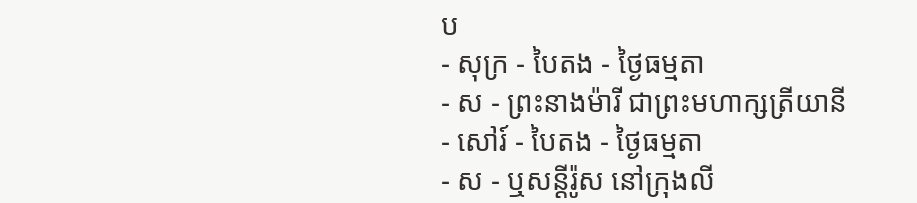ប
- សុក្រ - បៃតង - ថ្ងៃធម្មតា
- ស - ព្រះនាងម៉ារី ជាព្រះមហាក្សត្រីយានី
- សៅរ៍ - បៃតង - ថ្ងៃធម្មតា
- ស - ឬសន្ដីរ៉ូស នៅក្រុងលី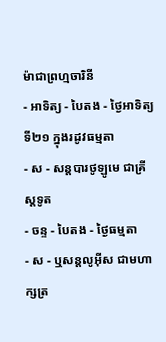ម៉ាជាព្រហ្មចារិនី
- អាទិត្យ - បៃតង - ថ្ងៃអាទិត្យទី២១ ក្នុងរដូវធម្មតា
- ស - សន្ដបារថូឡូមេ ជាគ្រីស្ដទូត
- ចន្ទ - បៃតង - ថ្ងៃធម្មតា
- ស - ឬសន្ដលូអ៊ីស ជាមហាក្សត្រ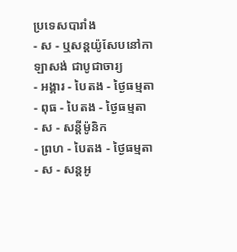ប្រទេសបារាំង
- ស - ឬសន្ដយ៉ូសែបនៅកាឡាសង់ ជាបូជាចារ្យ
- អង្គារ - បៃតង - ថ្ងៃធម្មតា
- ពុធ - បៃតង - ថ្ងៃធម្មតា
- ស - សន្ដីម៉ូនិក
- ព្រហ - បៃតង - ថ្ងៃធម្មតា
- ស - សន្ដអូ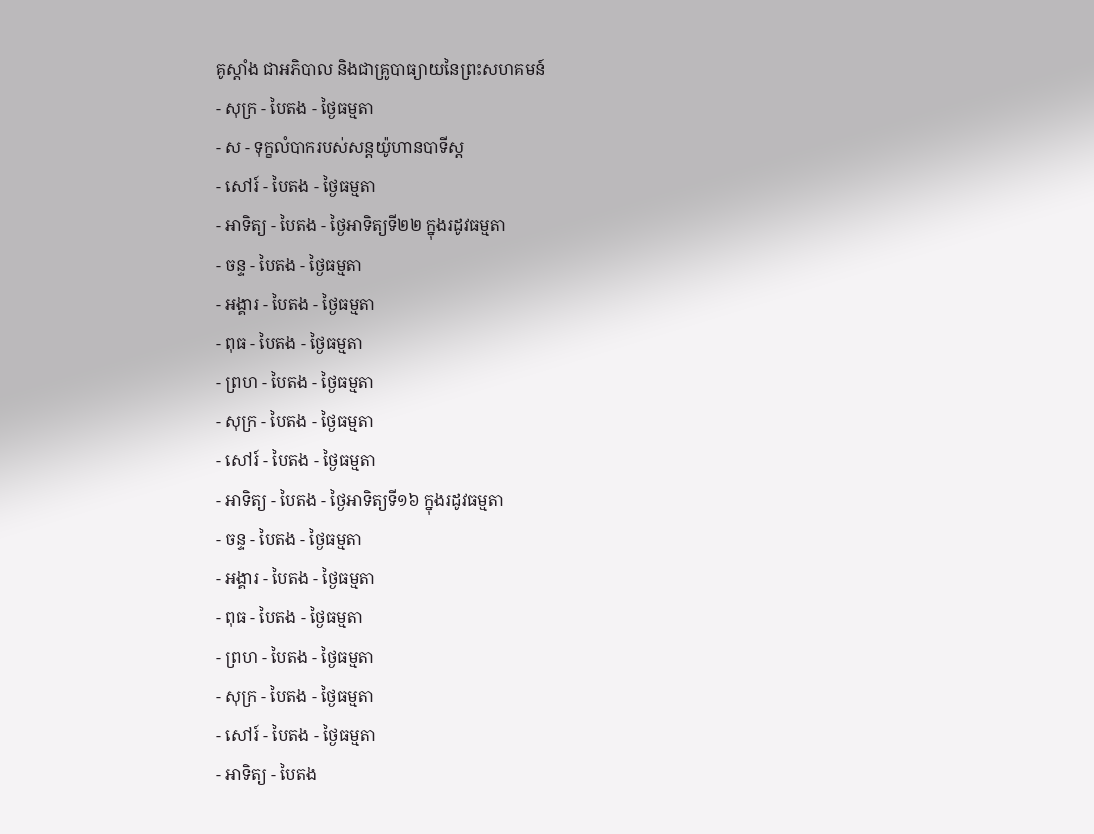គូស្ដាំង ជាអភិបាល និងជាគ្រូបាធ្យាយនៃព្រះសហគមន៍
- សុក្រ - បៃតង - ថ្ងៃធម្មតា
- ស - ទុក្ខលំបាករបស់សន្ដយ៉ូហានបាទីស្ដ
- សៅរ៍ - បៃតង - ថ្ងៃធម្មតា
- អាទិត្យ - បៃតង - ថ្ងៃអាទិត្យទី២២ ក្នុងរដូវធម្មតា
- ចន្ទ - បៃតង - ថ្ងៃធម្មតា
- អង្គារ - បៃតង - ថ្ងៃធម្មតា
- ពុធ - បៃតង - ថ្ងៃធម្មតា
- ព្រហ - បៃតង - ថ្ងៃធម្មតា
- សុក្រ - បៃតង - ថ្ងៃធម្មតា
- សៅរ៍ - បៃតង - ថ្ងៃធម្មតា
- អាទិត្យ - បៃតង - ថ្ងៃអាទិត្យទី១៦ ក្នុងរដូវធម្មតា
- ចន្ទ - បៃតង - ថ្ងៃធម្មតា
- អង្គារ - បៃតង - ថ្ងៃធម្មតា
- ពុធ - បៃតង - ថ្ងៃធម្មតា
- ព្រហ - បៃតង - ថ្ងៃធម្មតា
- សុក្រ - បៃតង - ថ្ងៃធម្មតា
- សៅរ៍ - បៃតង - ថ្ងៃធម្មតា
- អាទិត្យ - បៃតង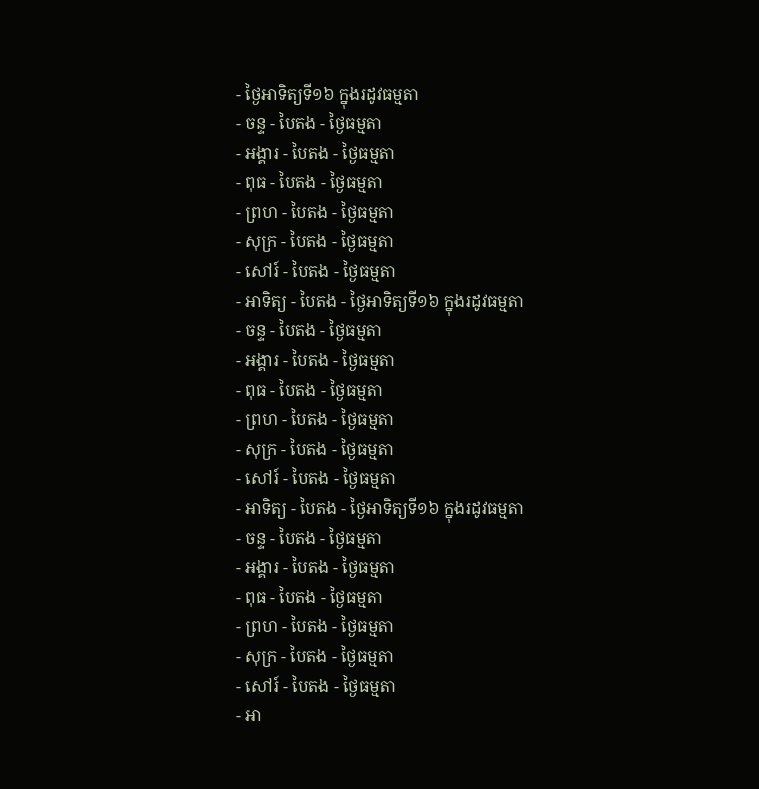- ថ្ងៃអាទិត្យទី១៦ ក្នុងរដូវធម្មតា
- ចន្ទ - បៃតង - ថ្ងៃធម្មតា
- អង្គារ - បៃតង - ថ្ងៃធម្មតា
- ពុធ - បៃតង - ថ្ងៃធម្មតា
- ព្រហ - បៃតង - ថ្ងៃធម្មតា
- សុក្រ - បៃតង - ថ្ងៃធម្មតា
- សៅរ៍ - បៃតង - ថ្ងៃធម្មតា
- អាទិត្យ - បៃតង - ថ្ងៃអាទិត្យទី១៦ ក្នុងរដូវធម្មតា
- ចន្ទ - បៃតង - ថ្ងៃធម្មតា
- អង្គារ - បៃតង - ថ្ងៃធម្មតា
- ពុធ - បៃតង - ថ្ងៃធម្មតា
- ព្រហ - បៃតង - ថ្ងៃធម្មតា
- សុក្រ - បៃតង - ថ្ងៃធម្មតា
- សៅរ៍ - បៃតង - ថ្ងៃធម្មតា
- អាទិត្យ - បៃតង - ថ្ងៃអាទិត្យទី១៦ ក្នុងរដូវធម្មតា
- ចន្ទ - បៃតង - ថ្ងៃធម្មតា
- អង្គារ - បៃតង - ថ្ងៃធម្មតា
- ពុធ - បៃតង - ថ្ងៃធម្មតា
- ព្រហ - បៃតង - ថ្ងៃធម្មតា
- សុក្រ - បៃតង - ថ្ងៃធម្មតា
- សៅរ៍ - បៃតង - ថ្ងៃធម្មតា
- អា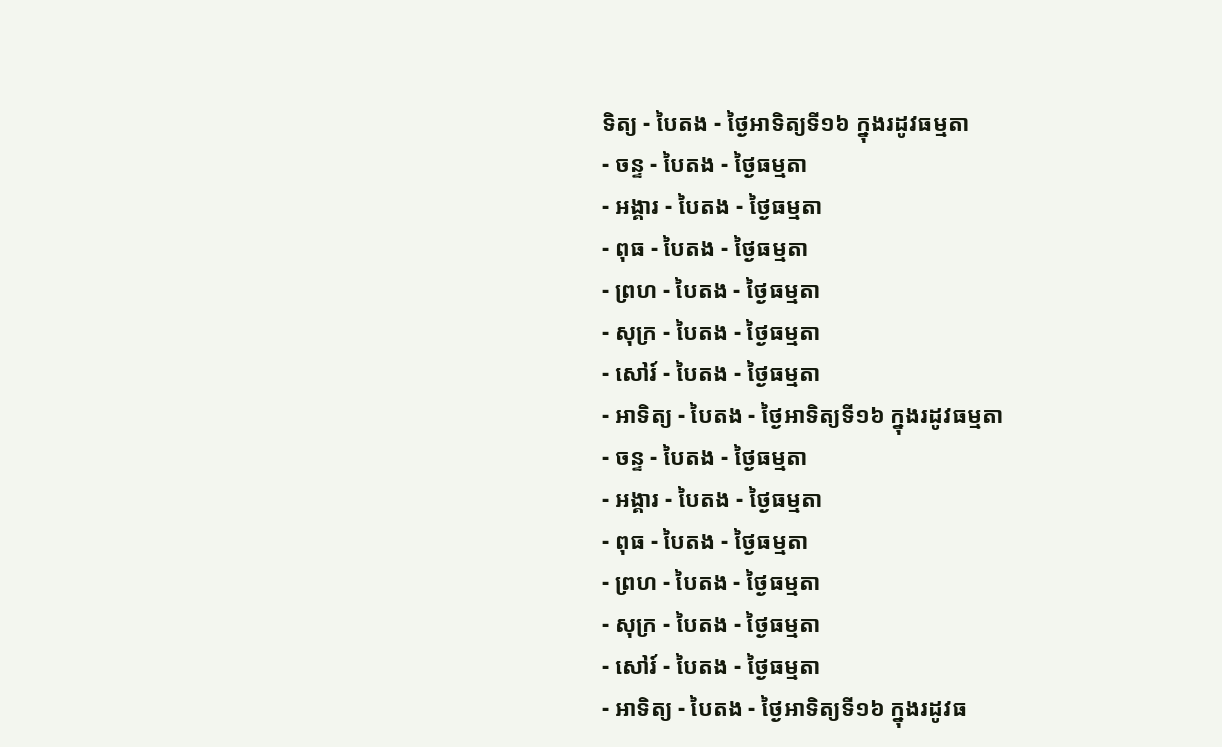ទិត្យ - បៃតង - ថ្ងៃអាទិត្យទី១៦ ក្នុងរដូវធម្មតា
- ចន្ទ - បៃតង - ថ្ងៃធម្មតា
- អង្គារ - បៃតង - ថ្ងៃធម្មតា
- ពុធ - បៃតង - ថ្ងៃធម្មតា
- ព្រហ - បៃតង - ថ្ងៃធម្មតា
- សុក្រ - បៃតង - ថ្ងៃធម្មតា
- សៅរ៍ - បៃតង - ថ្ងៃធម្មតា
- អាទិត្យ - បៃតង - ថ្ងៃអាទិត្យទី១៦ ក្នុងរដូវធម្មតា
- ចន្ទ - បៃតង - ថ្ងៃធម្មតា
- អង្គារ - បៃតង - ថ្ងៃធម្មតា
- ពុធ - បៃតង - ថ្ងៃធម្មតា
- ព្រហ - បៃតង - ថ្ងៃធម្មតា
- សុក្រ - បៃតង - ថ្ងៃធម្មតា
- សៅរ៍ - បៃតង - ថ្ងៃធម្មតា
- អាទិត្យ - បៃតង - ថ្ងៃអាទិត្យទី១៦ ក្នុងរដូវធ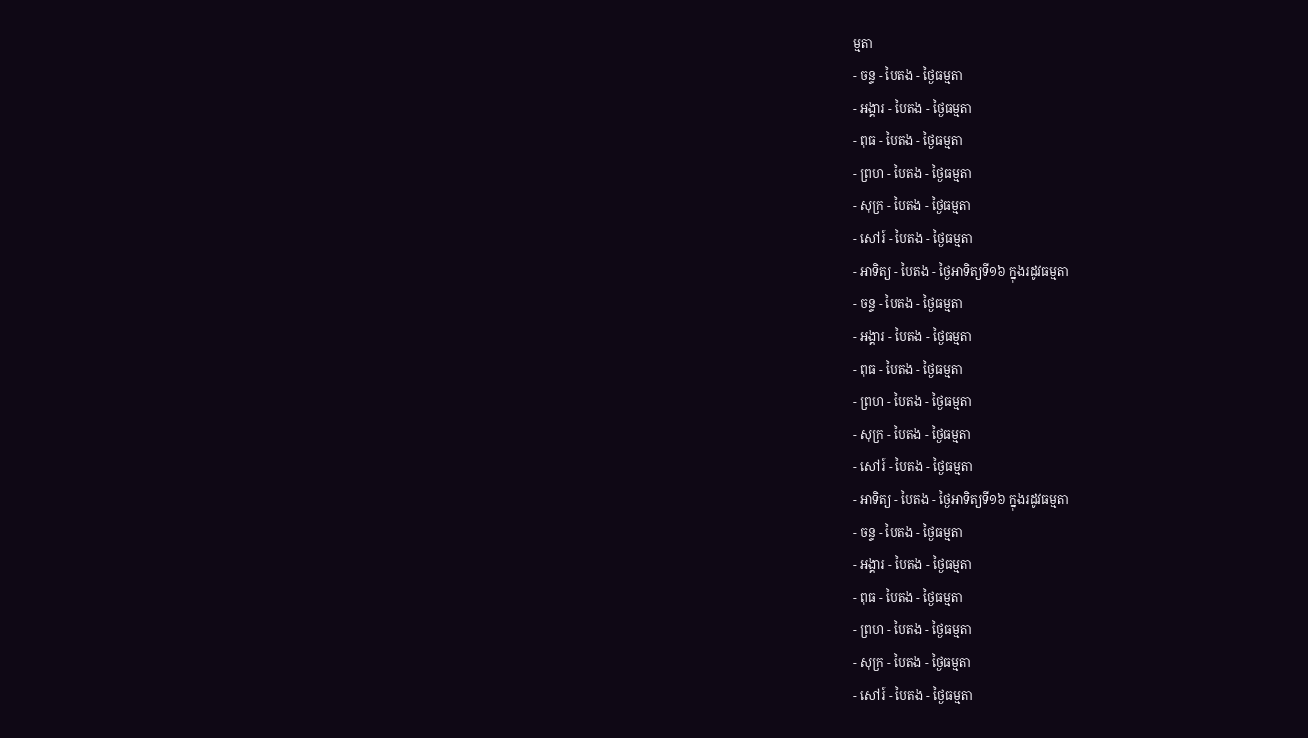ម្មតា
- ចន្ទ - បៃតង - ថ្ងៃធម្មតា
- អង្គារ - បៃតង - ថ្ងៃធម្មតា
- ពុធ - បៃតង - ថ្ងៃធម្មតា
- ព្រហ - បៃតង - ថ្ងៃធម្មតា
- សុក្រ - បៃតង - ថ្ងៃធម្មតា
- សៅរ៍ - បៃតង - ថ្ងៃធម្មតា
- អាទិត្យ - បៃតង - ថ្ងៃអាទិត្យទី១៦ ក្នុងរដូវធម្មតា
- ចន្ទ - បៃតង - ថ្ងៃធម្មតា
- អង្គារ - បៃតង - ថ្ងៃធម្មតា
- ពុធ - បៃតង - ថ្ងៃធម្មតា
- ព្រហ - បៃតង - ថ្ងៃធម្មតា
- សុក្រ - បៃតង - ថ្ងៃធម្មតា
- សៅរ៍ - បៃតង - ថ្ងៃធម្មតា
- អាទិត្យ - បៃតង - ថ្ងៃអាទិត្យទី១៦ ក្នុងរដូវធម្មតា
- ចន្ទ - បៃតង - ថ្ងៃធម្មតា
- អង្គារ - បៃតង - ថ្ងៃធម្មតា
- ពុធ - បៃតង - ថ្ងៃធម្មតា
- ព្រហ - បៃតង - ថ្ងៃធម្មតា
- សុក្រ - បៃតង - ថ្ងៃធម្មតា
- សៅរ៍ - បៃតង - ថ្ងៃធម្មតា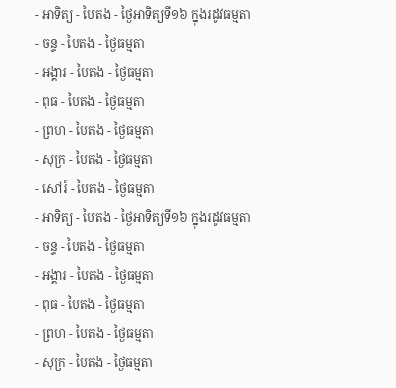- អាទិត្យ - បៃតង - ថ្ងៃអាទិត្យទី១៦ ក្នុងរដូវធម្មតា
- ចន្ទ - បៃតង - ថ្ងៃធម្មតា
- អង្គារ - បៃតង - ថ្ងៃធម្មតា
- ពុធ - បៃតង - ថ្ងៃធម្មតា
- ព្រហ - បៃតង - ថ្ងៃធម្មតា
- សុក្រ - បៃតង - ថ្ងៃធម្មតា
- សៅរ៍ - បៃតង - ថ្ងៃធម្មតា
- អាទិត្យ - បៃតង - ថ្ងៃអាទិត្យទី១៦ ក្នុងរដូវធម្មតា
- ចន្ទ - បៃតង - ថ្ងៃធម្មតា
- អង្គារ - បៃតង - ថ្ងៃធម្មតា
- ពុធ - បៃតង - ថ្ងៃធម្មតា
- ព្រហ - បៃតង - ថ្ងៃធម្មតា
- សុក្រ - បៃតង - ថ្ងៃធម្មតា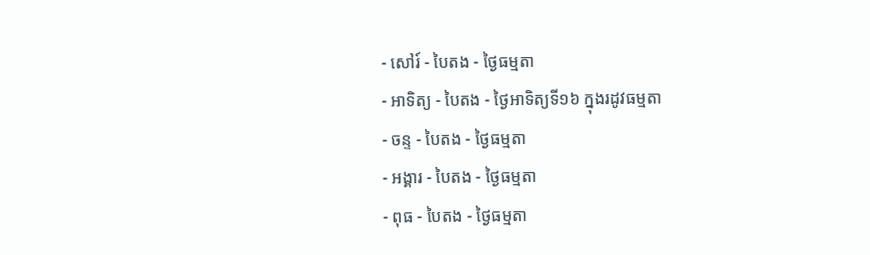- សៅរ៍ - បៃតង - ថ្ងៃធម្មតា
- អាទិត្យ - បៃតង - ថ្ងៃអាទិត្យទី១៦ ក្នុងរដូវធម្មតា
- ចន្ទ - បៃតង - ថ្ងៃធម្មតា
- អង្គារ - បៃតង - ថ្ងៃធម្មតា
- ពុធ - បៃតង - ថ្ងៃធម្មតា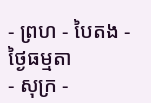- ព្រហ - បៃតង - ថ្ងៃធម្មតា
- សុក្រ -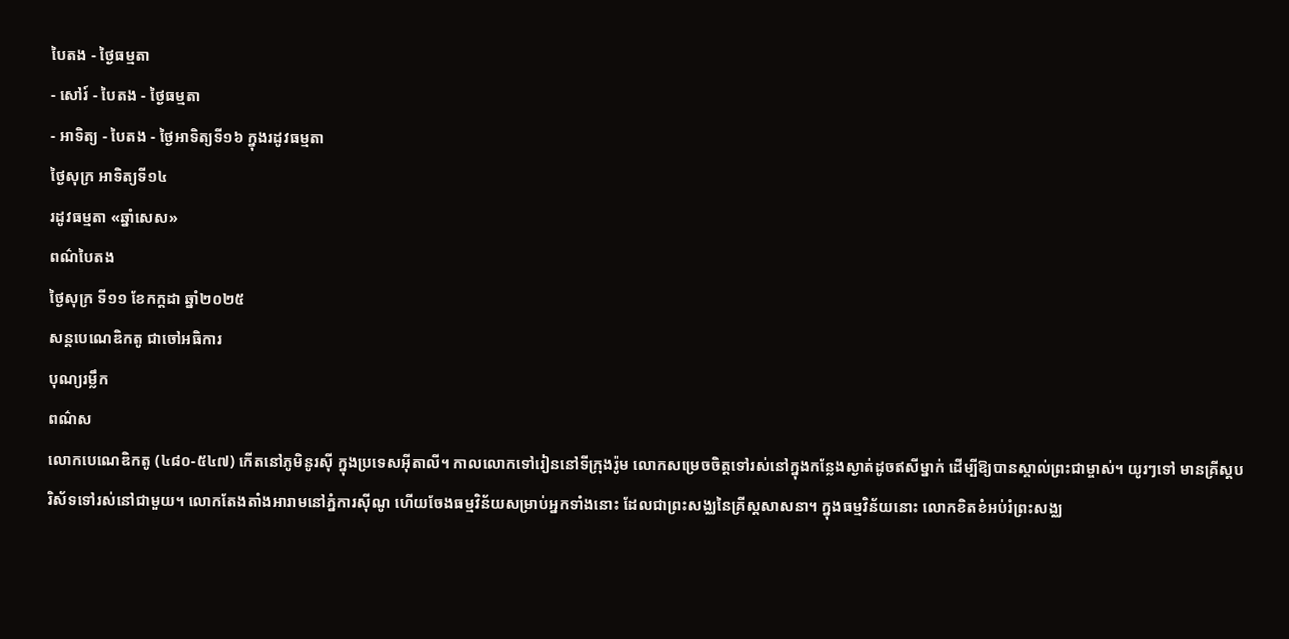បៃតង - ថ្ងៃធម្មតា
- សៅរ៍ - បៃតង - ថ្ងៃធម្មតា
- អាទិត្យ - បៃតង - ថ្ងៃអាទិត្យទី១៦ ក្នុងរដូវធម្មតា
ថ្ងៃសុក្រ អាទិត្យទី១៤
រដូវធម្មតា «ឆ្នាំសេស»
ពណ៌បៃតង
ថ្ងៃសុក្រ ទី១១ ខែកក្ដដា ឆ្នាំ២០២៥
សន្ដបេណេឌិកតូ ជាចៅអធិការ
បុណ្យរម្លឹក
ពណ៌ស
លោកបេណេឌិកតូ (៤៨០-៥៤៧) កើតនៅភូមិនូរស៊ី ក្នុងប្រទេសអ៊ីតាលី។ កាលលោកទៅរៀននៅទីក្រុងរ៉ូម លោកសម្រេចចិត្តទៅរស់នៅក្នុងកន្លែងស្ងាត់ដូចឥសីម្នាក់ ដើម្បីឱ្យបានស្គាល់ព្រះជាម្ចាស់។ យូរៗទៅ មានគ្រីស្តបរិស័ទទៅរស់នៅជាមួយ។ លោកតែងតាំងអារាមនៅភ្នំការស៊ីណូ ហើយចែងធម្មវិន័យសម្រាប់អ្នកទាំងនោះ ដែលជាព្រះសង្ឈនៃគ្រីស្តសាសនា។ ក្នុងធម្មវិន័យនោះ លោកខិតខំអប់រំព្រះសង្ឈ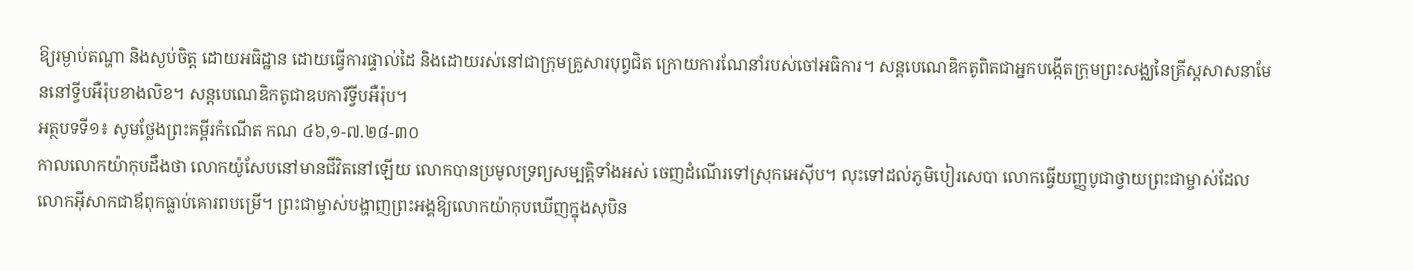ឱ្យរម្ងាប់តណ្ហា និងស្ងប់ចិត្ត ដោយអធិដ្ឋាន ដោយធ្វើការផ្ទាល់ដៃ និងដោយរស់នៅជាក្រុមគ្រួសារបុព្វជិត ក្រោយការណែនាំរបស់ចៅអធិការ។ សន្តបេណេឌិកតូពិតជាអ្នកបង្កើតក្រុមព្រះសង្ឈនៃគ្រីស្តសាសនាមែននៅទ្វីបអឺរ៉ុបខាងលិខ។ សន្តបេណេឌិកតូជាឧបការីទ្វីបអឺរ៉ុប។
អត្ថបទទី១៖ សូមថ្លែងព្រះគម្ពីរកំណើត កណ ៤៦,១-៧.២៨-៣០
កាលលោកយ៉ាកុបដឹងថា លោកយ៉ូសែបនៅមានជីវិតនៅឡើយ លោកបានប្រមូលទ្រព្យសម្បត្តិទាំងអស់ ចេញដំណើរទៅស្រុកអេស៊ីប។ លុះទៅដល់ភូមិបៀរសេបា លោកធ្វើយញ្ញបូជាថ្វាយព្រះជាម្ចាស់ដែលលោកអ៊ីសាកជាឪពុកធ្លាប់គោរពបម្រើ។ ព្រះជាម្ចាស់បង្ហាញព្រះអង្គឱ្យលោកយ៉ាកុបឃើញក្នុងសុបិន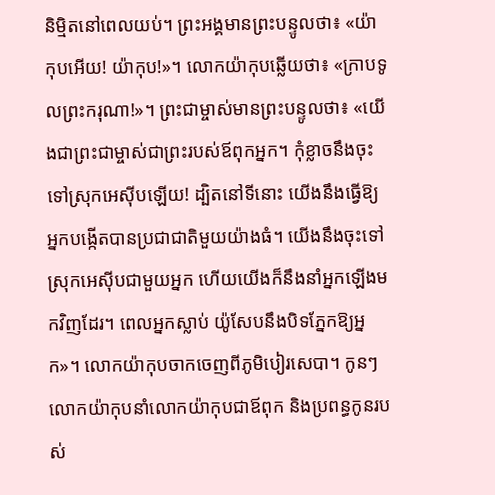និម្មិតនៅពេលយប់។ ព្រះអង្គមានព្រះបន្ទូលថា៖ «យ៉ាកុបអើយ! យ៉ាកុប!»។ លោកយ៉ាកុបឆ្លើយថា៖ «ក្រាបទូលព្រះករុណា!»។ ព្រះជាម្ចាស់មានព្រះបន្ទូលថា៖ «យើងជាព្រះជាម្ចាស់ជាព្រះរបស់ឪពុកអ្នក។ កុំខ្លាចនឹងចុះទៅស្រុកអេស៊ីបឡើយ! ដ្បិតនៅទីនោះ យើងនឹងធ្វើឱ្យអ្នកបង្កើតបានប្រជាជាតិមួយយ៉ាងធំ។ យើងនឹងចុះទៅស្រុកអេស៊ីបជាមួយអ្នក ហើយយើងក៏នឹងនាំអ្នកឡើងមកវិញដែរ។ ពេលអ្នកស្លាប់ យ៉ូសែបនឹងបិទភ្នែកឱ្យអ្នក»។ លោកយ៉ាកុបចាកចេញពីភូមិបៀរសេបា។ កូនៗលោកយ៉ាកុបនាំលោកយ៉ាកុបជាឪពុក និងប្រពន្ធកូនរបស់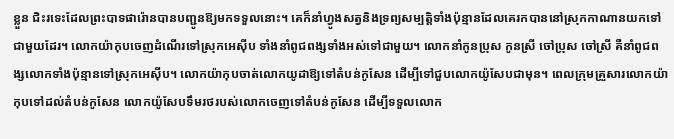ខ្លួន ជិះរទេះដែលព្រះបាទផារ៉ោនបានបញ្ជូនឱ្យមកទទួលនោះ។ គេក៏នាំហ្វូងសត្វនិងទ្រព្យសម្បត្តិទាំងប៉ុន្មានដែលគេរកបាននៅស្រុកកាណានយកទៅជាមួយដែរ។ លោកយ៉ាកុបចេញដំណើរទៅស្រុកអេស៊ីប ទាំងនាំពូជពង្សទាំងអស់ទៅជាមួយ។ លោកនាំកូនប្រុស កូនស្រី ចៅប្រុស ចៅស្រី គឺនាំពូជពង្សលោកទាំងប៉ុន្មានទៅស្រុកអេស៊ីប។ លោកយ៉ាកុបចាត់លោកយូដាឱ្យទៅតំបន់កូសែន ដើម្បីទៅជួបលោកយ៉ូសែបជាមុន។ ពេលក្រុមគ្រួសារលោកយ៉ាកុបទៅដល់តំបន់កូសែន លោកយ៉ូសែបទឹមរថរបស់លោកចេញទៅតំបន់កូសែន ដើម្បីទទួលលោក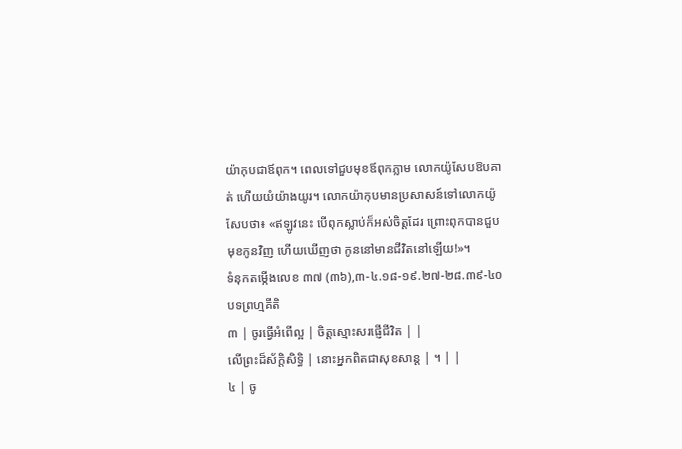យ៉ាកុបជាឪពុក។ ពេលទៅជួបមុខឪពុកភ្លាម លោកយ៉ូសែបឱបគាត់ ហើយយំយ៉ាងយូរ។ លោកយ៉ាកុបមានប្រសាសន៍ទៅលោកយ៉ូសែបថា៖ «ឥឡូវនេះ បើពុកស្លាប់ក៏អស់ចិត្តដែរ ព្រោះពុកបានជួបមុខកូនវិញ ហើយឃើញថា កូននៅមានជីវិតនៅឡើយ!»។
ទំនុកតម្កើងលេខ ៣៧ (៣៦),៣-៤.១៨-១៩.២៧-២៨.៣៩-៤០ បទព្រហ្មគីតិ
៣ | ចូរធ្វើអំពើល្អ | ចិត្តស្មោះសរផ្ញើជីវិត | |
លើព្រះដ៏ស័ក្តិសិទ្ធិ | នោះអ្នកពិតជាសុខសាន្ត | ។ | |
៤ | ចូ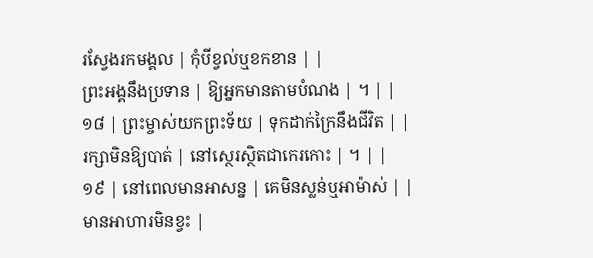រស្វែងរកមង្គល | កុំបីខ្វល់ឬខកខាន | |
ព្រះអង្គនឹងប្រទាន | ឱ្យអ្នកមានតាមបំណង | ។ | |
១៨ | ព្រះម្ចាស់យកព្រះទ័យ | ទុកដាក់ក្រៃនឹងជីវិត | |
រក្សាមិនឱ្យបាត់ | នៅស្ថេរស្ថិតជាកេរកោះ | ។ | |
១៩ | នៅពេលមានអាសន្ន | គេមិនស្លន់ឬអាម៉ាស់ | |
មានអាហារមិនខ្វះ |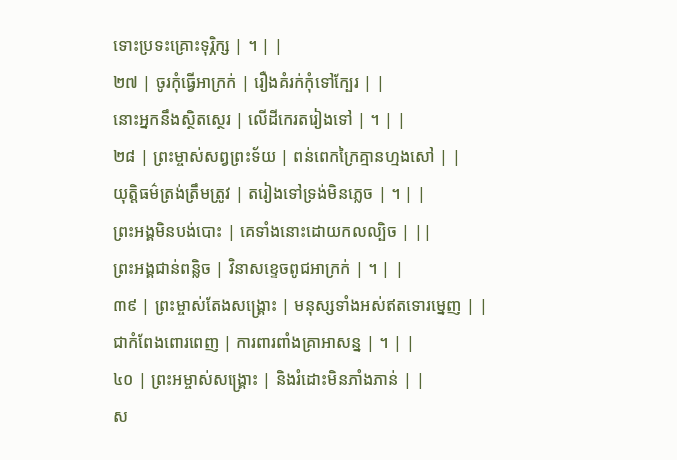ទោះប្រទះគ្រោះទុរ្ភិក្ស | ។ | |
២៧ | ចូរកុំធ្វើអាក្រក់ | រឿងគំរក់កុំទៅក្បែរ | |
នោះអ្នកនឹងស្ថិតស្ថេរ | លើដីកេរតរៀងទៅ | ។ | |
២៨ | ព្រះម្ចាស់សព្វព្រះទ័យ | ពន់ពេកក្រៃគ្មានហ្មងសៅ | |
យុត្តិធម៌ត្រង់ត្រឹមត្រូវ | តរៀងទៅទ្រង់មិនភ្លេច | ។ | |
ព្រះអង្គមិនបង់បោះ | គេទាំងនោះដោយកលល្បិច | ||
ព្រះអង្គជាន់ពន្លិច | វិនាសខ្ទេចពូជអាក្រក់ | ។ | |
៣៩ | ព្រះម្ចាស់តែងសង្គ្រោះ | មនុស្សទាំងអស់ឥតទោរម្នេញ | |
ជាកំពែងពោរពេញ | ការពារពាំងគ្រាអាសន្ន | ។ | |
៤០ | ព្រះអម្ចាស់សង្គ្រោះ | និងរំដោះមិនភាំងភាន់ | |
ស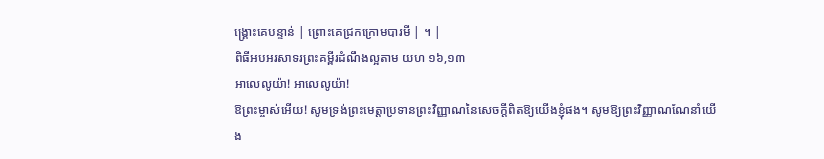ង្គ្រោះគេបន្ទាន់ | ព្រោះគេជ្រកក្រោមបារមី | ។ |
ពិធីអបអរសាទរព្រះគម្ពីរដំណឹងល្អតាម យហ ១៦,១៣
អាលេលូយ៉ា! អាលេលូយ៉ា!
ឱព្រះម្ចាស់អើយ! សូមទ្រង់ព្រះមេត្តាប្រទានព្រះវិញ្ញាណនៃសេចក្តីពិតឱ្យយើងខ្ញុំផង។ សូមឱ្យព្រះវិញ្ញាណណែនាំយើង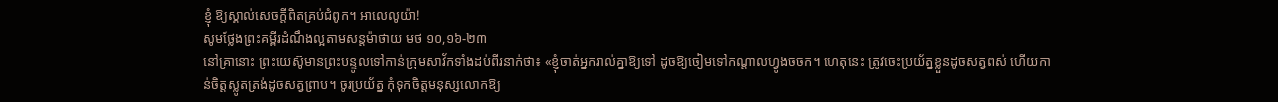ខ្ញុំ ឱ្យស្គាល់សេចក្តីពិតគ្រប់ជំពូក។ អាលេលូយ៉ា!
សូមថ្លែងព្រះគម្ពីរដំណឹងល្អតាមសន្តម៉ាថាយ មថ ១០,១៦-២៣
នៅគ្រានោះ ព្រះយេស៊ូមានព្រះបន្ទូលទៅកាន់ក្រុមសាវ័កទាំងដប់ពីរនាក់ថា៖ «ខ្ញុំចាត់អ្នករាល់គ្នាឱ្យទៅ ដូចឱ្យចៀមទៅកណ្តាលហ្វូងចចក។ ហេតុនេះ ត្រូវចេះប្រយ័ត្នខ្លួនដូចសត្វពស់ ហើយកាន់ចិត្តស្លូតត្រង់ដូចសត្វព្រាប។ ចូរប្រយ័ត្ន កុំទុកចិត្តមនុស្សលោកឱ្យ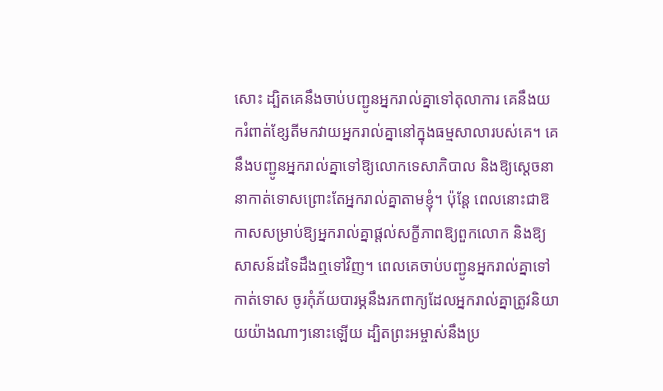សោះ ដ្បិតគេនឹងចាប់បញ្ជូនអ្នករាល់គ្នាទៅតុលាការ គេនឹងយករំពាត់ខ្សែតីមកវាយអ្នករាល់គ្នានៅក្នុងធម្មសាលារបស់គេ។ គេនឹងបញ្ជូនអ្នករាល់គ្នាទៅឱ្យលោកទេសាភិបាល និងឱ្យស្តេចនានាកាត់ទោសព្រោះតែអ្នករាល់គ្នាតាមខ្ញុំ។ ប៉ុន្តែ ពេលនោះជាឱកាសសម្រាប់ឱ្យអ្នករាល់គ្នាផ្តល់សក្ខីភាពឱ្យពួកលោក និងឱ្យសាសន៍ដទៃដឹងឮទៅវិញ។ ពេលគេចាប់បញ្ជូនអ្នករាល់គ្នាទៅកាត់ទោស ចូរកុំភ័យបារម្ភនឹងរកពាក្យដែលអ្នករាល់គ្នាត្រូវនិយាយយ៉ាងណាៗនោះឡើយ ដ្បិតព្រះអម្ចាស់នឹងប្រ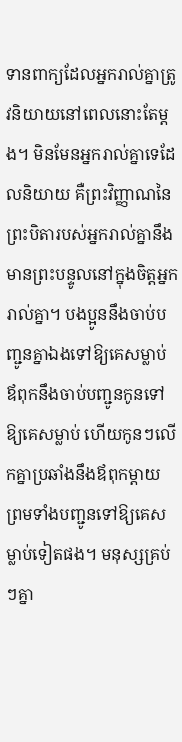ទានពាក្យដែលអ្នករាល់គ្នាត្រូវនិយាយនៅពេលនោះតែម្ដង។ មិនមែនអ្នករាល់គ្នាទេដែលនិយាយ គឺព្រះវិញ្ញាណនៃព្រះបិតារបស់អ្នករាល់គ្នានឹងមានព្រះបន្ទូលនៅក្នុងចិត្តអ្នករាល់គ្នា។ បងប្អូននឹងចាប់បញ្ជូនគ្នាឯងទៅឱ្យគេសម្លាប់ ឪពុកនឹងចាប់បញ្ជូនកូនទៅឱ្យគេសម្លាប់ ហើយកូនៗលើកគ្នាប្រឆាំងនឹងឪពុកម្តាយ ព្រមទាំងបញ្ជូនទៅឱ្យគេសម្លាប់ទៀតផង។ មនុស្សគ្រប់ៗគ្នា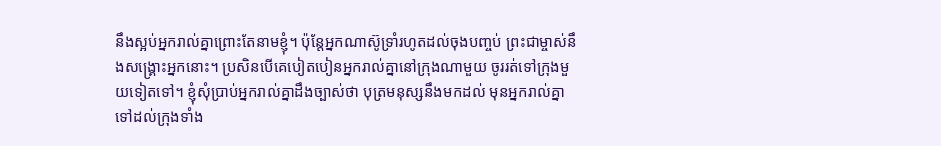នឹងស្អប់អ្នករាល់គ្នាព្រោះតែនាមខ្ញុំ។ ប៉ុន្តែអ្នកណាស៊ូទ្រាំរហូតដល់ចុងបញ្ចប់ ព្រះជាម្ចាស់នឹងសង្គ្រោះអ្នកនោះ។ ប្រសិនបើគេបៀតបៀនអ្នករាល់គ្នានៅក្រុងណាមួយ ចូររត់ទៅក្រុងមួយទៀតទៅ។ ខ្ញុំសុំប្រាប់អ្នករាល់គ្នាដឹងច្បាស់ថា បុត្រមនុស្សនឹងមកដល់ មុនអ្នករាល់គ្នាទៅដល់ក្រុងទាំង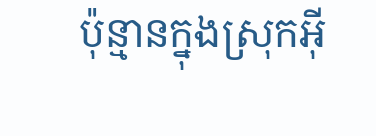ប៉ុន្មានក្នុងស្រុកអ៊ី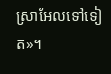ស្រាអែលទៅទៀត»។